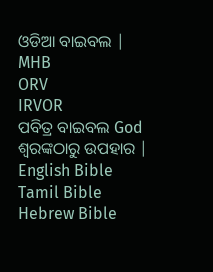ଓଡିଆ ବାଇବଲ |
MHB
ORV
IRVOR
ପବିତ୍ର ବାଇବଲ God ଶ୍ବରଙ୍କଠାରୁ ଉପହାର |
English Bible
Tamil Bible
Hebrew Bible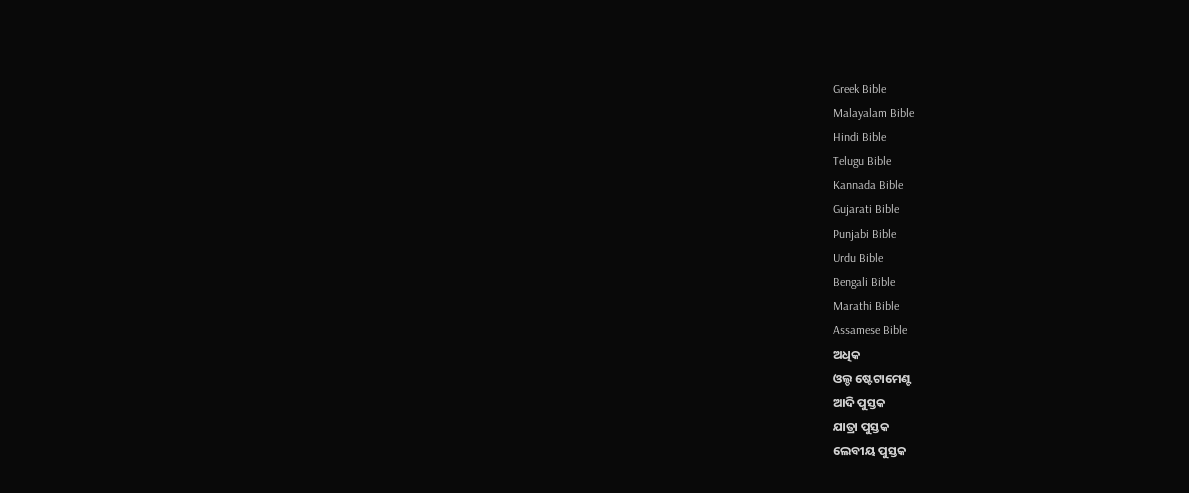Greek Bible
Malayalam Bible
Hindi Bible
Telugu Bible
Kannada Bible
Gujarati Bible
Punjabi Bible
Urdu Bible
Bengali Bible
Marathi Bible
Assamese Bible
ଅଧିକ
ଓଲ୍ଡ ଷ୍ଟେଟାମେଣ୍ଟ
ଆଦି ପୁସ୍ତକ
ଯାତ୍ରା ପୁସ୍ତକ
ଲେବୀୟ ପୁସ୍ତକ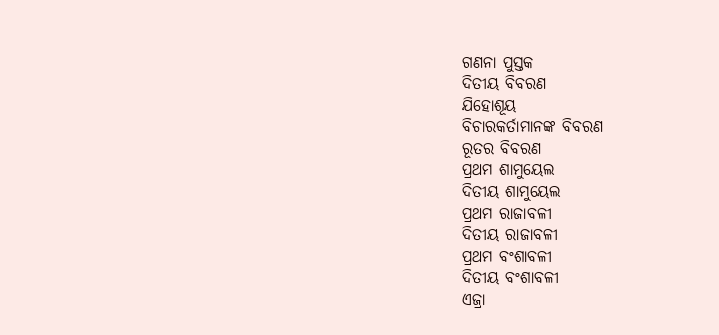ଗଣନା ପୁସ୍ତକ
ଦିତୀୟ ବିବରଣ
ଯିହୋଶୂୟ
ବିଚାରକର୍ତାମାନଙ୍କ ବିବରଣ
ରୂତର ବିବରଣ
ପ୍ରଥମ ଶାମୁୟେଲ
ଦିତୀୟ ଶାମୁୟେଲ
ପ୍ରଥମ ରାଜାବଳୀ
ଦିତୀୟ ରାଜାବଳୀ
ପ୍ରଥମ ବଂଶାବଳୀ
ଦିତୀୟ ବଂଶାବଳୀ
ଏଜ୍ରା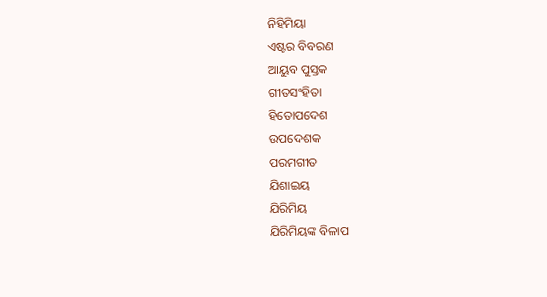ନିହିମିୟା
ଏଷ୍ଟର ବିବରଣ
ଆୟୁବ ପୁସ୍ତକ
ଗୀତସଂହିତା
ହିତୋପଦେଶ
ଉପଦେଶକ
ପରମଗୀତ
ଯିଶାଇୟ
ଯିରିମିୟ
ଯିରିମିୟଙ୍କ ବିଳାପ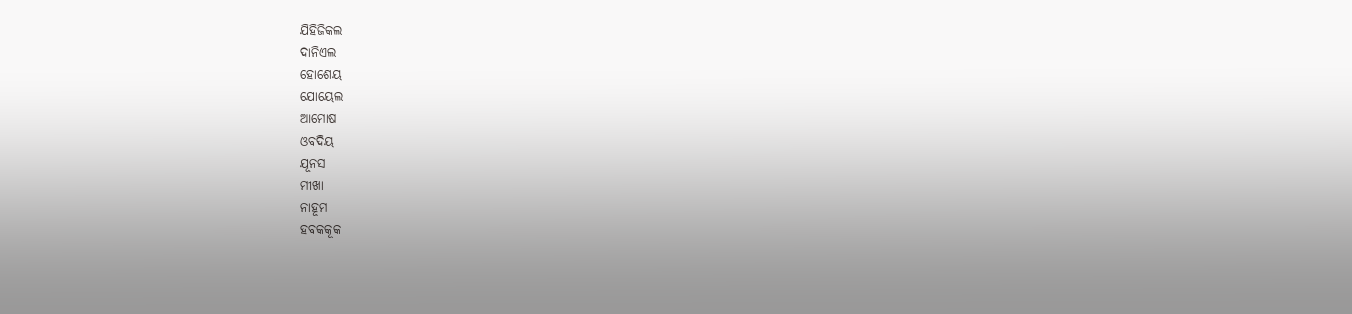ଯିହିଜିକଲ
ଦାନିଏଲ
ହୋଶେୟ
ଯୋୟେଲ
ଆମୋଷ
ଓବଦିୟ
ଯୂନସ
ମୀଖା
ନାହୂମ
ହବକକୂକ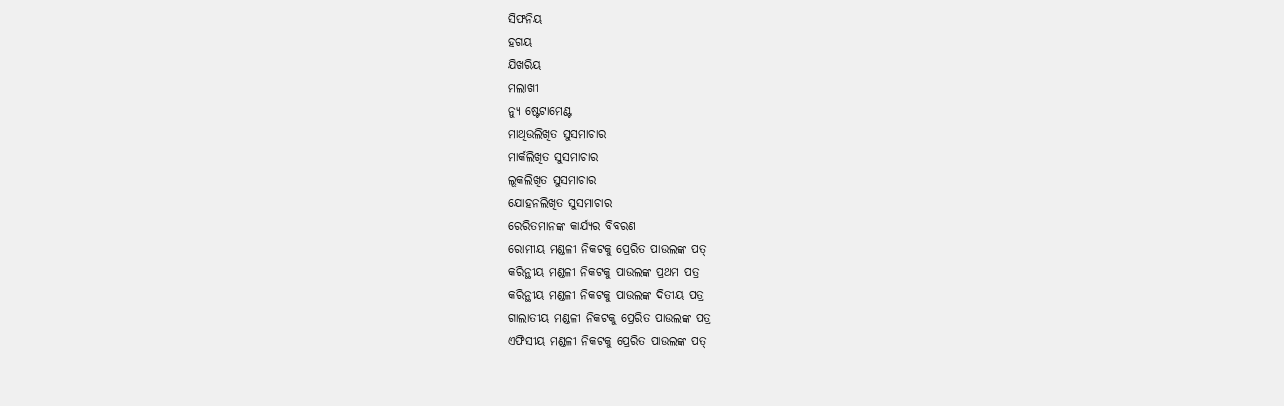ସିଫନିୟ
ହଗୟ
ଯିଖରିୟ
ମଲାଖୀ
ନ୍ୟୁ ଷ୍ଟେଟାମେଣ୍ଟ
ମାଥିଉଲିଖିତ ସୁସମାଚାର
ମାର୍କଲିଖିତ ସୁସମାଚାର
ଲୂକଲିଖିତ ସୁସମାଚାର
ଯୋହନଲିଖିତ ସୁସମାଚାର
ରେରିତମାନଙ୍କ କାର୍ଯ୍ୟର ବିବରଣ
ରୋମୀୟ ମଣ୍ଡଳୀ ନିକଟକୁ ପ୍ରେରିତ ପାଉଲଙ୍କ ପତ୍
କରିନ୍ଥୀୟ ମଣ୍ଡଳୀ ନିକଟକୁ ପାଉଲଙ୍କ ପ୍ରଥମ ପତ୍ର
କରିନ୍ଥୀୟ ମଣ୍ଡଳୀ ନିକଟକୁ ପାଉଲଙ୍କ ଦିତୀୟ ପତ୍ର
ଗାଲାତୀୟ ମଣ୍ଡଳୀ ନିକଟକୁ ପ୍ରେରିତ ପାଉଲଙ୍କ ପତ୍ର
ଏଫିସୀୟ ମଣ୍ଡଳୀ ନିକଟକୁ ପ୍ରେରିତ ପାଉଲଙ୍କ ପତ୍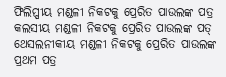ଫିଲିପ୍ପୀୟ ମଣ୍ଡଳୀ ନିକଟକୁ ପ୍ରେରିତ ପାଉଲଙ୍କ ପତ୍ର
କଲସୀୟ ମଣ୍ଡଳୀ ନିକଟକୁ ପ୍ରେରିତ ପାଉଲଙ୍କ ପତ୍
ଥେସଲନୀକୀୟ ମଣ୍ଡଳୀ ନିକଟକୁ ପ୍ରେରିତ ପାଉଲଙ୍କ ପ୍ରଥମ ପତ୍ର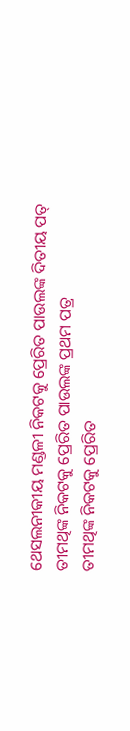ଥେସଲନୀକୀୟ ମଣ୍ଡଳୀ ନିକଟକୁ ପ୍ରେରିତ ପାଉଲଙ୍କ ଦିତୀୟ ପତ୍
ତୀମଥିଙ୍କ ନିକଟକୁ ପ୍ରେରିତ ପାଉଲଙ୍କ ପ୍ରଥମ ପତ୍ର
ତୀମଥିଙ୍କ ନିକଟକୁ ପ୍ରେରିତ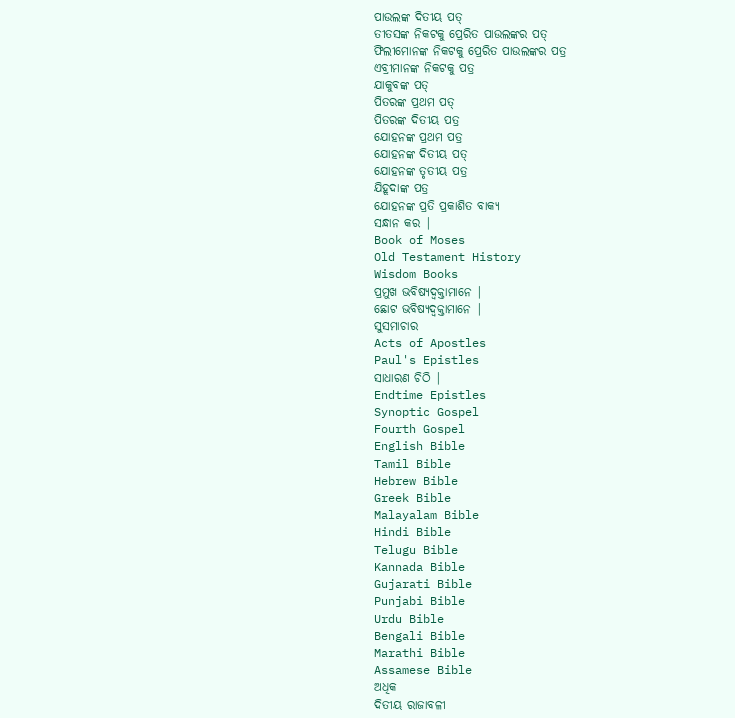ପାଉଲଙ୍କ ଦିତୀୟ ପତ୍
ତୀତସଙ୍କ ନିକଟକୁ ପ୍ରେରିତ ପାଉଲଙ୍କର ପତ୍
ଫିଲୀମୋନଙ୍କ ନିକଟକୁ ପ୍ରେରିତ ପାଉଲଙ୍କର ପତ୍ର
ଏବ୍ରୀମାନଙ୍କ ନିକଟକୁ ପତ୍ର
ଯାକୁବଙ୍କ ପତ୍
ପିତରଙ୍କ ପ୍ରଥମ ପତ୍
ପିତରଙ୍କ ଦିତୀୟ ପତ୍ର
ଯୋହନଙ୍କ ପ୍ରଥମ ପତ୍ର
ଯୋହନଙ୍କ ଦିତୀୟ ପତ୍
ଯୋହନଙ୍କ ତୃତୀୟ ପତ୍ର
ଯିହୂଦାଙ୍କ ପତ୍ର
ଯୋହନଙ୍କ ପ୍ରତି ପ୍ରକାଶିତ ବାକ୍ୟ
ସନ୍ଧାନ କର |
Book of Moses
Old Testament History
Wisdom Books
ପ୍ରମୁଖ ଭବିଷ୍ୟଦ୍ବକ୍ତାମାନେ |
ଛୋଟ ଭବିଷ୍ୟଦ୍ବକ୍ତାମାନେ |
ସୁସମାଚାର
Acts of Apostles
Paul's Epistles
ସାଧାରଣ ଚିଠି |
Endtime Epistles
Synoptic Gospel
Fourth Gospel
English Bible
Tamil Bible
Hebrew Bible
Greek Bible
Malayalam Bible
Hindi Bible
Telugu Bible
Kannada Bible
Gujarati Bible
Punjabi Bible
Urdu Bible
Bengali Bible
Marathi Bible
Assamese Bible
ଅଧିକ
ଦିତୀୟ ରାଜାବଳୀ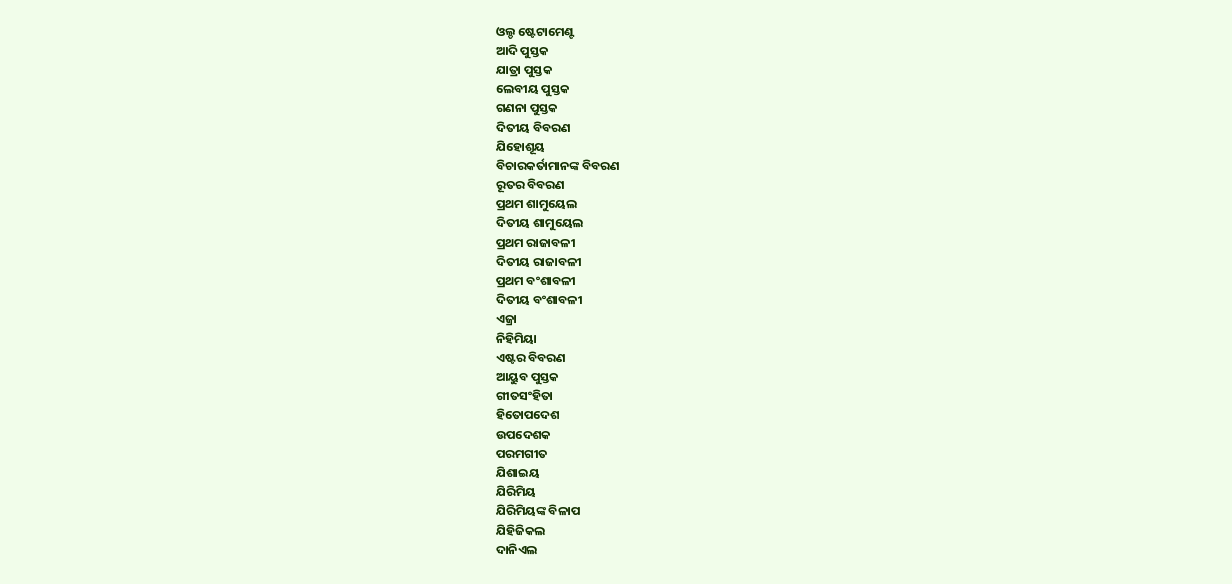ଓଲ୍ଡ ଷ୍ଟେଟାମେଣ୍ଟ
ଆଦି ପୁସ୍ତକ
ଯାତ୍ରା ପୁସ୍ତକ
ଲେବୀୟ ପୁସ୍ତକ
ଗଣନା ପୁସ୍ତକ
ଦିତୀୟ ବିବରଣ
ଯିହୋଶୂୟ
ବିଚାରକର୍ତାମାନଙ୍କ ବିବରଣ
ରୂତର ବିବରଣ
ପ୍ରଥମ ଶାମୁୟେଲ
ଦିତୀୟ ଶାମୁୟେଲ
ପ୍ରଥମ ରାଜାବଳୀ
ଦିତୀୟ ରାଜାବଳୀ
ପ୍ରଥମ ବଂଶାବଳୀ
ଦିତୀୟ ବଂଶାବଳୀ
ଏଜ୍ରା
ନିହିମିୟା
ଏଷ୍ଟର ବିବରଣ
ଆୟୁବ ପୁସ୍ତକ
ଗୀତସଂହିତା
ହିତୋପଦେଶ
ଉପଦେଶକ
ପରମଗୀତ
ଯିଶାଇୟ
ଯିରିମିୟ
ଯିରିମିୟଙ୍କ ବିଳାପ
ଯିହିଜିକଲ
ଦାନିଏଲ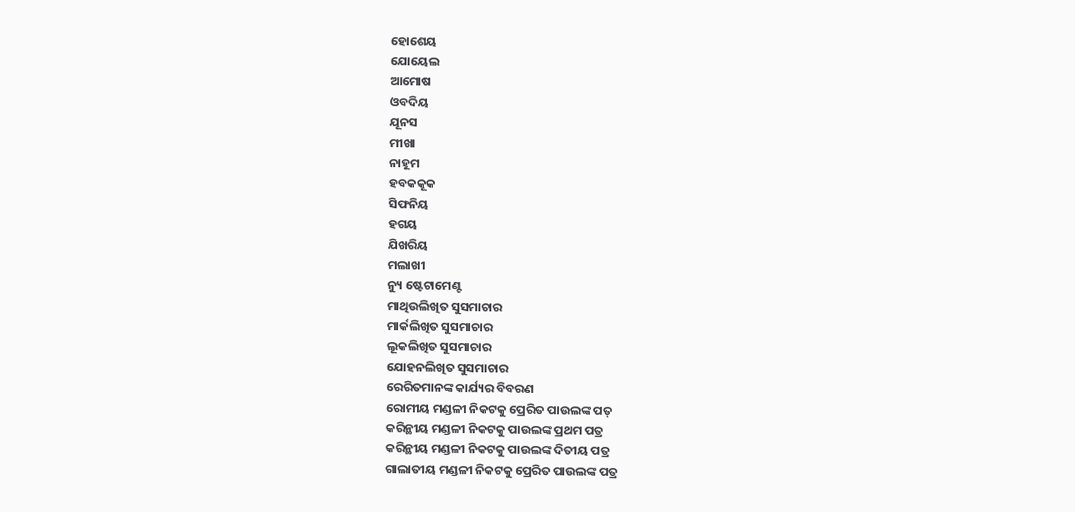ହୋଶେୟ
ଯୋୟେଲ
ଆମୋଷ
ଓବଦିୟ
ଯୂନସ
ମୀଖା
ନାହୂମ
ହବକକୂକ
ସିଫନିୟ
ହଗୟ
ଯିଖରିୟ
ମଲାଖୀ
ନ୍ୟୁ ଷ୍ଟେଟାମେଣ୍ଟ
ମାଥିଉଲିଖିତ ସୁସମାଚାର
ମାର୍କଲିଖିତ ସୁସମାଚାର
ଲୂକଲିଖିତ ସୁସମାଚାର
ଯୋହନଲିଖିତ ସୁସମାଚାର
ରେରିତମାନଙ୍କ କାର୍ଯ୍ୟର ବିବରଣ
ରୋମୀୟ ମଣ୍ଡଳୀ ନିକଟକୁ ପ୍ରେରିତ ପାଉଲଙ୍କ ପତ୍
କରିନ୍ଥୀୟ ମଣ୍ଡଳୀ ନିକଟକୁ ପାଉଲଙ୍କ ପ୍ରଥମ ପତ୍ର
କରିନ୍ଥୀୟ ମଣ୍ଡଳୀ ନିକଟକୁ ପାଉଲଙ୍କ ଦିତୀୟ ପତ୍ର
ଗାଲାତୀୟ ମଣ୍ଡଳୀ ନିକଟକୁ ପ୍ରେରିତ ପାଉଲଙ୍କ ପତ୍ର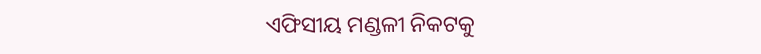ଏଫିସୀୟ ମଣ୍ଡଳୀ ନିକଟକୁ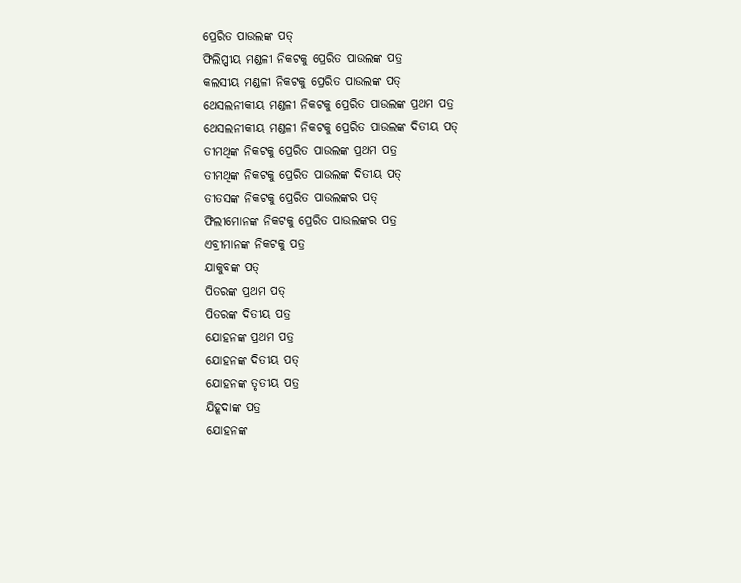ପ୍ରେରିତ ପାଉଲଙ୍କ ପତ୍
ଫିଲିପ୍ପୀୟ ମଣ୍ଡଳୀ ନିକଟକୁ ପ୍ରେରିତ ପାଉଲଙ୍କ ପତ୍ର
କଲସୀୟ ମଣ୍ଡଳୀ ନିକଟକୁ ପ୍ରେରିତ ପାଉଲଙ୍କ ପତ୍
ଥେସଲନୀକୀୟ ମଣ୍ଡଳୀ ନିକଟକୁ ପ୍ରେରିତ ପାଉଲଙ୍କ ପ୍ରଥମ ପତ୍ର
ଥେସଲନୀକୀୟ ମଣ୍ଡଳୀ ନିକଟକୁ ପ୍ରେରିତ ପାଉଲଙ୍କ ଦିତୀୟ ପତ୍
ତୀମଥିଙ୍କ ନିକଟକୁ ପ୍ରେରିତ ପାଉଲଙ୍କ ପ୍ରଥମ ପତ୍ର
ତୀମଥିଙ୍କ ନିକଟକୁ ପ୍ରେରିତ ପାଉଲଙ୍କ ଦିତୀୟ ପତ୍
ତୀତସଙ୍କ ନିକଟକୁ ପ୍ରେରିତ ପାଉଲଙ୍କର ପତ୍
ଫିଲୀମୋନଙ୍କ ନିକଟକୁ ପ୍ରେରିତ ପାଉଲଙ୍କର ପତ୍ର
ଏବ୍ରୀମାନଙ୍କ ନିକଟକୁ ପତ୍ର
ଯାକୁବଙ୍କ ପତ୍
ପିତରଙ୍କ ପ୍ରଥମ ପତ୍
ପିତରଙ୍କ ଦିତୀୟ ପତ୍ର
ଯୋହନଙ୍କ ପ୍ରଥମ ପତ୍ର
ଯୋହନଙ୍କ ଦିତୀୟ ପତ୍
ଯୋହନଙ୍କ ତୃତୀୟ ପତ୍ର
ଯିହୂଦାଙ୍କ ପତ୍ର
ଯୋହନଙ୍କ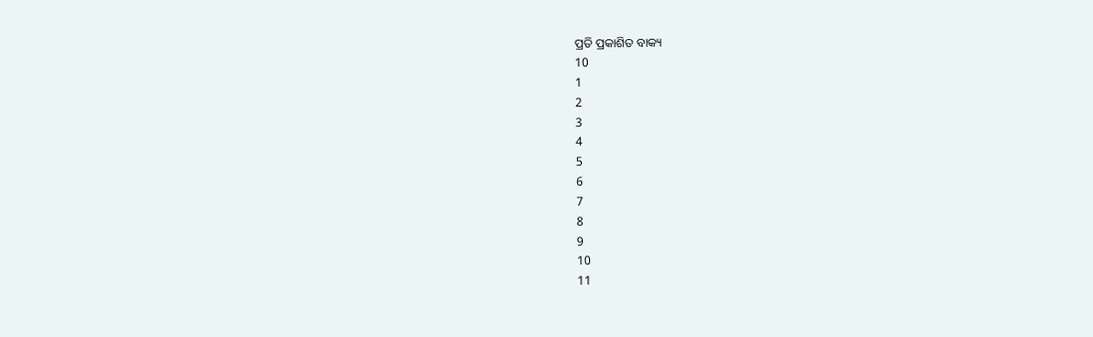ପ୍ରତି ପ୍ରକାଶିତ ବାକ୍ୟ
10
1
2
3
4
5
6
7
8
9
10
11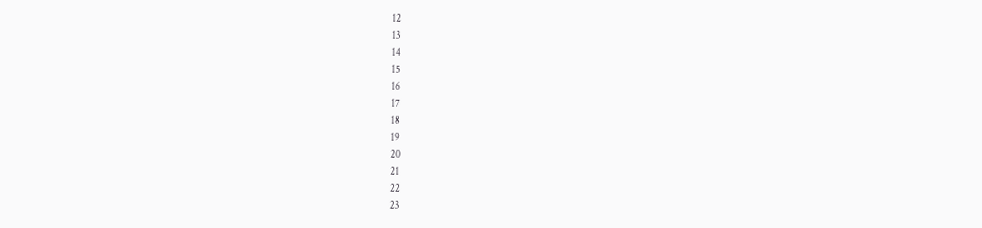12
13
14
15
16
17
18
19
20
21
22
23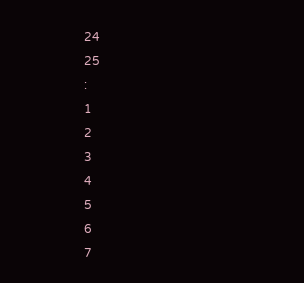24
25
:
1
2
3
4
5
6
7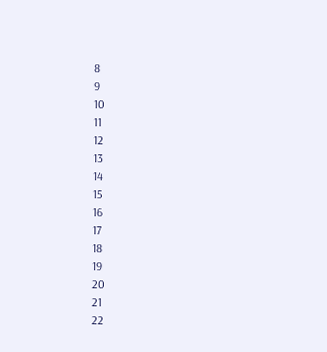8
9
10
11
12
13
14
15
16
17
18
19
20
21
22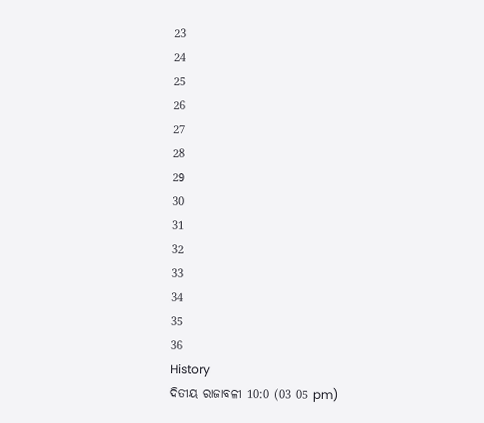23
24
25
26
27
28
29
30
31
32
33
34
35
36
History
ଦିତୀୟ ରାଜାବଳୀ 10:0 (03 05 pm)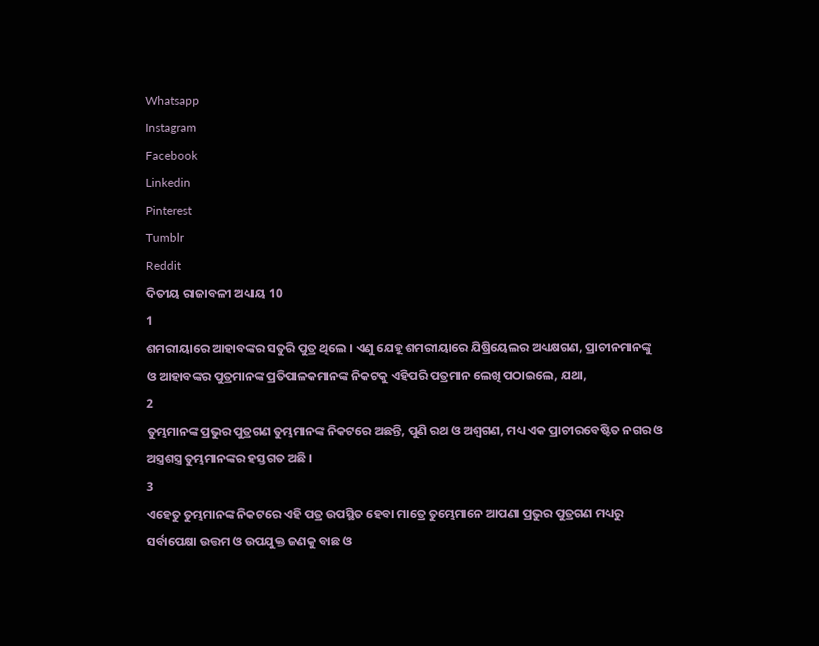Whatsapp
Instagram
Facebook
Linkedin
Pinterest
Tumblr
Reddit
ଦିତୀୟ ରାଜାବଳୀ ଅଧ୍ୟାୟ 10
1
ଶମରୀୟାରେ ଆହାବଙ୍କର ସତୁରି ପୁତ୍ର ଥିଲେ । ଏଣୁ ଯେହୂ ଶମରୀୟାରେ ଯିଷ୍ରିୟେଲର ଅଧ୍ୟକ୍ଷଗଣ, ପ୍ରାଚୀନମାନଙ୍କୁ ଓ ଆହାବଙ୍କର ପୁତ୍ରମାନଙ୍କ ପ୍ରତିପାଳକମାନଙ୍କ ନିକଟକୁ ଏହିପରି ପତ୍ରମାନ ଲେଖି ପଠାଇଲେ, ଯଥା,
2
ତୁମ୍ଭମାନଙ୍କ ପ୍ରଭୁର ପୁତ୍ରଗଣ ତୁମ୍ଭମାନଙ୍କ ନିକଟରେ ଅଛନ୍ତି, ପୁଣି ରଥ ଓ ଅଶ୍ଵଗଣ, ମଧ୍ୟ ଏକ ପ୍ରାଚୀରବେଷ୍ଟିତ ନଗର ଓ ଅସ୍ତ୍ରଶସ୍ତ୍ର ତୁମ୍ଭମାନଙ୍କର ହସ୍ତଗତ ଅଛି ।
3
ଏହେତୁ ତୁମ୍ଭମାନଙ୍କ ନିକଟରେ ଏହି ପତ୍ର ଉପସ୍ଥିତ ହେବା ମାତ୍ରେ ତୁମ୍ଭେମାନେ ଆପଣା ପ୍ରଭୁର ପୁତ୍ରଗଣ ମଧ୍ୟରୁ ସର୍ବାପେକ୍ଷା ଉତ୍ତମ ଓ ଉପଯୁକ୍ତ ଜଣକୁ ବାଛ ଓ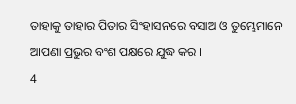ତାହାକୁ ତାହାର ପିତାର ସିଂହାସନରେ ବସାଅ ଓ ତୁମ୍ଭେମାନେ ଆପଣା ପ୍ରଭୁର ବଂଶ ପକ୍ଷରେ ଯୁଦ୍ଧ କର ।
4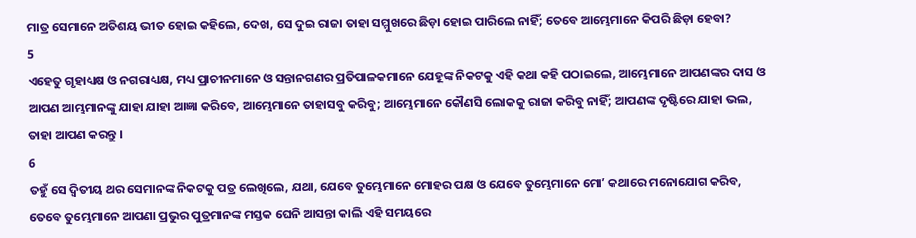ମାତ୍ର ସେମାନେ ଅତିଶୟ ଭୀତ ହୋଇ କହିଲେ, ଦେଖ, ସେ ଦୁଇ ରାଜା ତାହା ସମ୍ମୁଖରେ ଛିଡ଼ା ହୋଇ ପାରିଲେ ନାହିଁ; ତେବେ ଆମ୍ଭେମାନେ କିପରି ଛିଡ଼ା ହେବା?
5
ଏହେତୁ ଗୃହାଧ୍ୟକ୍ଷ ଓ ନଗରାଧ୍ୟକ୍ଷ, ମଧ୍ୟ ପ୍ରାଚୀନମାନେ ଓ ସନ୍ତାନଗଣର ପ୍ରତିପାଳକମାନେ ଯେହୂଙ୍କ ନିକଟକୁ ଏହି କଥା କହି ପଠାଇଲେ, ଆମ୍ଭେମାନେ ଆପଣଙ୍କର ଦାସ ଓ ଆପଣ ଆମ୍ଭମାନଙ୍କୁ ଯାହା ଯାହା ଆଜ୍ଞା କରିବେ, ଆମ୍ଭେମାନେ ତାହାସବୁ କରିବୁ; ଆମ୍ଭେମାନେ କୌଣସି ଲୋକକୁ ରାଜା କରିବୁ ନାହିଁ; ଆପଣଙ୍କ ଦୃଷ୍ଟିରେ ଯାହା ଭଲ, ତାହା ଆପଣ କରନ୍ତୁ ।
6
ତହୁଁ ସେ ଦ୍ଵିତୀୟ ଥର ସେମାନଙ୍କ ନିକଟକୁ ପତ୍ର ଲେଖିଲେ, ଯଥା, ଯେବେ ତୁମ୍ଭେମାନେ ମୋହର ପକ୍ଷ ଓ ଯେବେ ତୁମ୍ଭେମାନେ ମୋʼ କଥାରେ ମନୋଯୋଗ କରିବ, ତେବେ ତୁମ୍ଭେମାନେ ଆପଣା ପ୍ରଭୁର ପୁତ୍ରମାନଙ୍କ ମସ୍ତକ ଘେନି ଆସନ୍ତା କାଲି ଏହି ସମୟରେ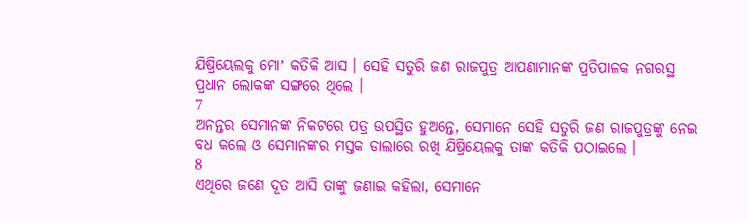ଯିଷ୍ରିୟେଲକୁ ମୋʼ କତିକି ଆସ । ସେହି ସତୁରି ଜଣ ରାଜପୁତ୍ର ଆପଣାମାନଙ୍କ ପ୍ରତିପାଳକ ନଗରସ୍ଥ ପ୍ରଧାନ ଲୋକଙ୍କ ସଙ୍ଗରେ ଥିଲେ ।
7
ଅନନ୍ତର ସେମାନଙ୍କ ନିକଟରେ ପତ୍ର ଉପସ୍ଥିତ ହୁଅନ୍ତେ, ସେମାନେ ସେହି ସତୁରି ଜଣ ରାଜପୁତ୍ରଙ୍କୁ ନେଇ ବଧ କଲେ ଓ ସେମାନଙ୍କର ମସ୍ତକ ଡାଲାରେ ରଖି ଯିଷ୍ରିୟେଲକୁ ତାଙ୍କ କତିକି ପଠାଇଲେ ।
8
ଏଥିରେ ଜଣେ ଦୂତ ଆସି ତାଙ୍କୁ ଜଣାଇ କହିଲା, ସେମାନେ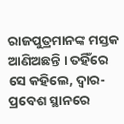ରାଜପୁତ୍ରମାନଙ୍କ ମସ୍ତକ ଆଣିଅଛନ୍ତି । ତହିଁରେ ସେ କହିଲେ, ଦ୍ଵାର-ପ୍ରବେଶ ସ୍ଥାନରେ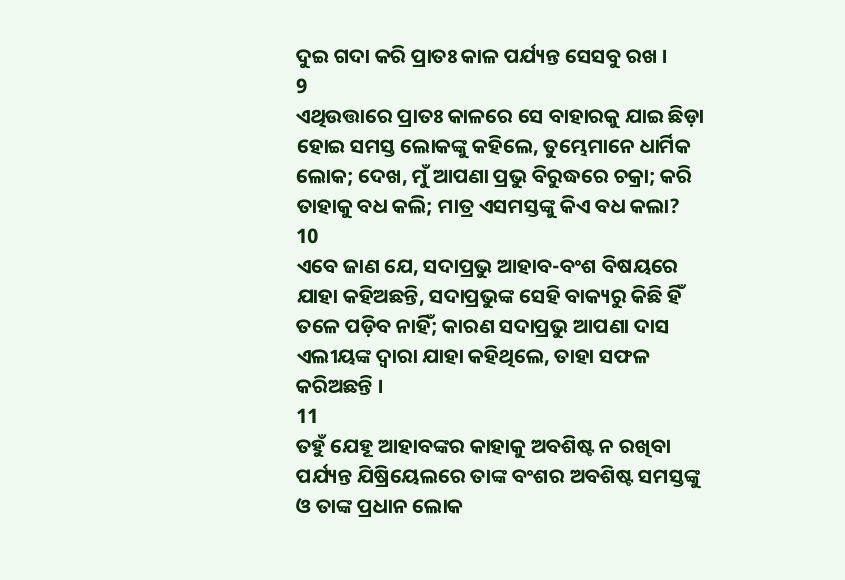ଦୁଇ ଗଦା କରି ପ୍ରାତଃ କାଳ ପର୍ଯ୍ୟନ୍ତ ସେସବୁ ରଖ ।
9
ଏଥିଉତ୍ତାରେ ପ୍ରାତଃ କାଳରେ ସେ ବାହାରକୁ ଯାଇ ଛିଡ଼ା ହୋଇ ସମସ୍ତ ଲୋକଙ୍କୁ କହିଲେ, ତୁମ୍ଭେମାନେ ଧାର୍ମିକ ଲୋକ; ଦେଖ, ମୁଁ ଆପଣା ପ୍ରଭୁ ବିରୁଦ୍ଧରେ ଚକ୍ରା; କରି ତାହାକୁ ବଧ କଲି; ମାତ୍ର ଏସମସ୍ତଙ୍କୁ କିଏ ବଧ କଲା?
10
ଏବେ ଜାଣ ଯେ, ସଦାପ୍ରଭୁ ଆହାବ-ବଂଶ ବିଷୟରେ ଯାହା କହିଅଛନ୍ତି, ସଦାପ୍ରଭୁଙ୍କ ସେହି ବାକ୍ୟରୁ କିଛି ହିଁ ତଳେ ପଡ଼ିବ ନାହିଁ; କାରଣ ସଦାପ୍ରଭୁ ଆପଣା ଦାସ ଏଲୀୟଙ୍କ ଦ୍ଵାରା ଯାହା କହିଥିଲେ, ତାହା ସଫଳ କରିଅଛନ୍ତି ।
11
ତହୁଁ ଯେହୂ ଆହାବଙ୍କର କାହାକୁ ଅବଶିଷ୍ଟ ନ ରଖିବା ପର୍ଯ୍ୟନ୍ତ ଯିଷ୍ରିୟେଲରେ ତାଙ୍କ ବଂଶର ଅବଶିଷ୍ଟ ସମସ୍ତଙ୍କୁ ଓ ତାଙ୍କ ପ୍ରଧାନ ଲୋକ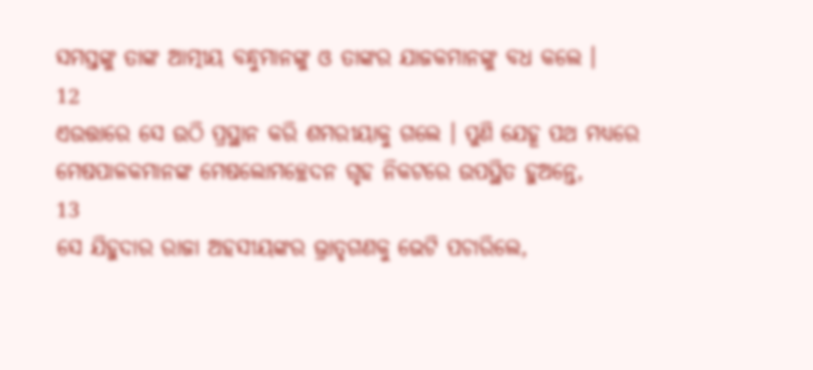ସମସ୍ତଙ୍କୁ ତାଙ୍କ ଆତ୍ମୀୟ ବନ୍ଧୁମାନଙ୍କୁ ଓ ତାଙ୍କର ଯାଜକମାନଙ୍କୁ ବଧ କଲେ ।
12
ଏଉତ୍ତାରେ ସେ ଉଠି ପ୍ରସ୍ଥାନ କରି ଶମରୀୟାକୁ ଗଲେ । ପୁଣି ଯେହୂ ପଥ ମଧ୍ୟରେ ମେଷପାଳକମାନଙ୍କ ମେଷଲୋମଚ୍ଛେଦନ ଗୃହ ନିକଟରେ ଉପସ୍ଥିତ ହୁଅନ୍ତେ,
13
ସେ ଯିହୁଦାର ରାଜା ଅହସୀୟଙ୍କର ଭ୍ରାତୃଗଣକୁ ଭେଟି ପଚାରିଲେ,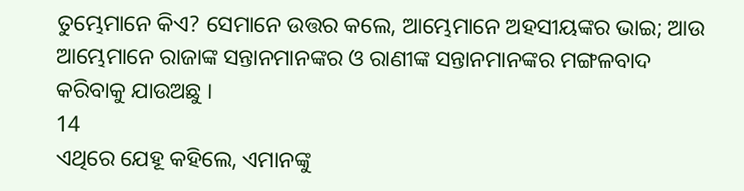ତୁମ୍ଭେମାନେ କିଏ? ସେମାନେ ଉତ୍ତର କଲେ, ଆମ୍ଭେମାନେ ଅହସୀୟଙ୍କର ଭାଇ; ଆଉ ଆମ୍ଭେମାନେ ରାଜାଙ୍କ ସନ୍ତାନମାନଙ୍କର ଓ ରାଣୀଙ୍କ ସନ୍ତାନମାନଙ୍କର ମଙ୍ଗଳବାଦ କରିବାକୁ ଯାଉଅଛୁ ।
14
ଏଥିରେ ଯେହୂ କହିଲେ, ଏମାନଙ୍କୁ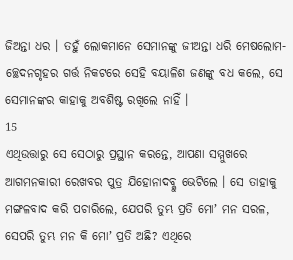ଜିଅନ୍ତା ଧର । ତହୁଁ ଲୋକମାନେ ସେମାନଙ୍କୁ ଜୀଅନ୍ତା ଧରି ମେଷଲୋମ-ଚ୍ଛେଦନଗୃହର ଗର୍ତ୍ତ ନିକଟରେ ସେହି ବୟାଳିଶ ଜଣଙ୍କୁ ବଧ କଲେ, ସେ ସେମାନଙ୍କର କାହାକୁ ଅବଶିଷ୍ଟ ରଖିଲେ ନାହିଁ ।
15
ଏଥିଉତ୍ତାରୁ ସେ ସେଠାରୁ ପ୍ରସ୍ଥାନ କରନ୍ତେ, ଆପଣା ସମ୍ମୁଖରେ ଆଗମନକାରୀ ରେଖବର ପୁତ୍ର ଯିହୋନାଦବ୍କୁ ଭେଟିଲେ । ସେ ତାହାକୁ ମଙ୍ଗଳବାଦ କରି ପଚାରିଲେ, ଯେପରି ତୁମ୍ଭ ପ୍ରତି ମୋʼ ମନ ସରଳ, ସେପରି ତୁମ୍ଭ ମନ କି ମୋʼ ପ୍ରତି ଅଛି? ଏଥିରେ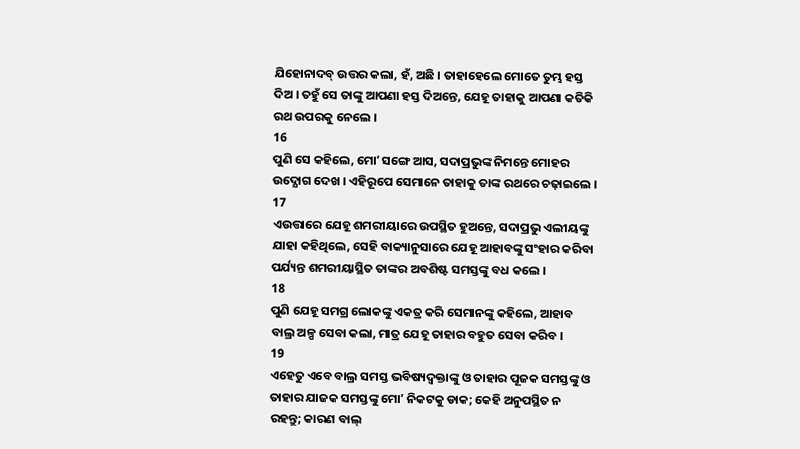ଯିହୋନାଦବ୍ ଉତ୍ତର କଲା, ହଁ, ଅଛି । ତାହାହେଲେ ମୋତେ ତୁମ୍ଭ ହସ୍ତ ଦିଅ । ତହୁଁ ସେ ତାଙ୍କୁ ଆପଣା ହସ୍ତ ଦିଅନ୍ତେ, ଯେହୂ ତାହାକୁ ଆପଣା କତିକି ରଥ ଉପରକୁ ନେଲେ ।
16
ପୁଣି ସେ କହିଲେ, ମୋʼ ସଙ୍ଗେ ଆସ, ସଦାପ୍ରଭୁଙ୍କ ନିମନ୍ତେ ମୋହର ଉଦ୍ଯୋଗ ଦେଖ । ଏହିରୂପେ ସେମାନେ ତାହାକୁ ତାଙ୍କ ରଥରେ ଚଢ଼ାଇଲେ ।
17
ଏଉତ୍ତାରେ ଯେହୂ ଶମରୀୟାରେ ଉପସ୍ଥିତ ହୁଅନ୍ତେ, ସଦାପ୍ରଭୁ ଏଲୀୟଙ୍କୁ ଯାହା କହିଥିଲେ, ସେହି ବାକ୍ୟାନୁସାରେ ଯେହୂ ଆହାବଙ୍କୁ ସଂହାର କରିବା ପର୍ଯ୍ୟନ୍ତ ଶମରୀୟାସ୍ଥିତ ତାଙ୍କର ଅବଶିଷ୍ଟ ସମସ୍ତଙ୍କୁ ବଧ କଲେ ।
18
ପୁଣି ଯେହୂ ସମଗ୍ର ଲୋକଙ୍କୁ ଏକତ୍ର କରି ସେମାନଙ୍କୁ କହିଲେ, ଆହାବ ବାଲ୍ର ଅଳ୍ପ ସେବା କଲା, ମାତ୍ର ଯେହୂ ତାହାର ବହୁତ ସେବା କରିବ ।
19
ଏହେତୁ ଏବେ ବାଲ୍ର ସମସ୍ତ ଭବିଷ୍ୟଦ୍ବକ୍ତାଙ୍କୁ ଓ ତାହାର ପୂଜକ ସମସ୍ତଙ୍କୁ ଓ ତାହାର ଯାଜକ ସମସ୍ତଙ୍କୁ ମୋʼ ନିକଟକୁ ଡାକ; କେହି ଅନୁପସ୍ଥିତ ନ ରହନ୍ତୁ; କାରଣ ବାଲ୍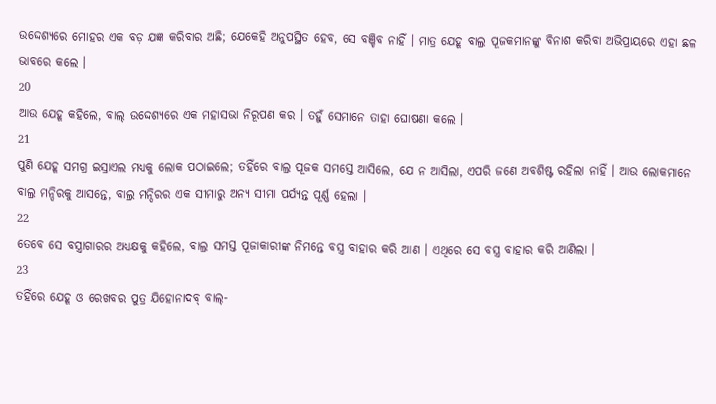ଉଦ୍ଦେଶ୍ୟରେ ମୋହର ଏକ ବଡ଼ ଯଜ୍ଞ କରିବାର ଅଛି; ଯେକେହି ଅନୁପସ୍ଥିତ ହେବ, ସେ ବଞ୍ଚିବ ନାହିଁ । ମାତ୍ର ଯେହୂ ବାଲ୍ର ପୂଜକମାନଙ୍କୁ ବିନାଶ କରିବା ଅଭିପ୍ରାୟରେ ଏହା ଛଳ ଭାବରେ କଲେ ।
20
ଆଉ ଯେହୂ କହିଲେ, ବାଲ୍ ଉଦ୍ଦେଶ୍ୟରେ ଏକ ମହାସଭା ନିରୂପଣ କର । ତହୁଁ ସେମାନେ ତାହା ଘୋଷଣା କଲେ ।
21
ପୁଣି ଯେହୂ ସମଗ୍ର ଇସ୍ରାଏଲ ମଧ୍ୟକୁ ଲୋକ ପଠାଇଲେ; ତହିଁରେ ବାଲ୍ର ପୂଜକ ସମସ୍ତେ ଆସିଲେ, ଯେ ନ ଆସିଲା, ଏପରି ଜଣେ ଅବଶିଷ୍ଟ ରହିଲା ନାହିଁ । ଆଉ ଲୋକମାନେ ବାଲ୍ର ମନ୍ଦିରକୁ ଆସନ୍ତେ, ବାଲ୍ର ମନ୍ଦିରର ଏକ ସୀମାରୁ ଅନ୍ୟ ସୀମା ପର୍ଯ୍ୟନ୍ତ ପୂର୍ଣ୍ଣ ହେଲା ।
22
ତେବେ ସେ ବସ୍ତ୍ରାଗାରର ଅଧ୍ୟକ୍ଷକୁ କହିଲେ, ବାଲ୍ର ସମସ୍ତ ପୂଜାକାରୀଙ୍କ ନିମନ୍ତେ ବସ୍ତ୍ର ବାହାର କରି ଆଣ । ଏଥିରେ ସେ ବସ୍ତ୍ର ବାହାର କରି ଆଣିଲା ।
23
ତହିଁରେ ଯେହୂ ଓ ରେଖବର ପୁତ୍ର ଯିହୋନାଦବ୍ ବାଲ୍-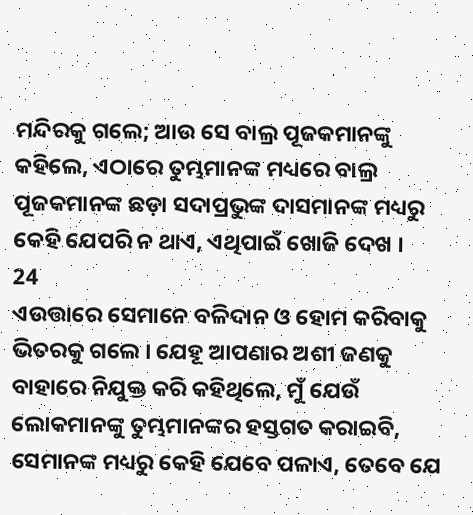ମନ୍ଦିରକୁ ଗଲେ; ଆଉ ସେ ବାଲ୍ର ପୂଜକମାନଙ୍କୁ କହିଲେ, ଏଠାରେ ତୁମ୍ଭମାନଙ୍କ ମଧ୍ୟରେ ବାଲ୍ର ପୂଜକମାନଙ୍କ ଛଡ଼ା ସଦାପ୍ରଭୁଙ୍କ ଦାସମାନଙ୍କ ମଧ୍ୟରୁ କେହି ଯେପରି ନ ଥାଏ, ଏଥିପାଇଁ ଖୋଜି ଦେଖ ।
24
ଏଉତ୍ତାରେ ସେମାନେ ବଳିଦାନ ଓ ହୋମ କରିବାକୁ ଭିତରକୁ ଗଲେ । ଯେହୂ ଆପଣାର ଅଶୀ ଜଣକୁ ବାହାରେ ନିଯୁକ୍ତ କରି କହିଥିଲେ, ମୁଁ ଯେଉଁ ଲୋକମାନଙ୍କୁ ତୁମ୍ଭମାନଙ୍କର ହସ୍ତଗତ କରାଇବି, ସେମାନଙ୍କ ମଧ୍ୟରୁ କେହି ଯେବେ ପଳାଏ, ତେବେ ଯେ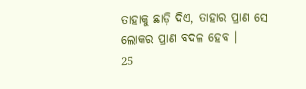ତାହାକୁ ଛାଡ଼ି ଦିଏ, ତାହାର ପ୍ରାଣ ସେ ଲୋକର ପ୍ରାଣ ବଦଳ ହେବ ।
25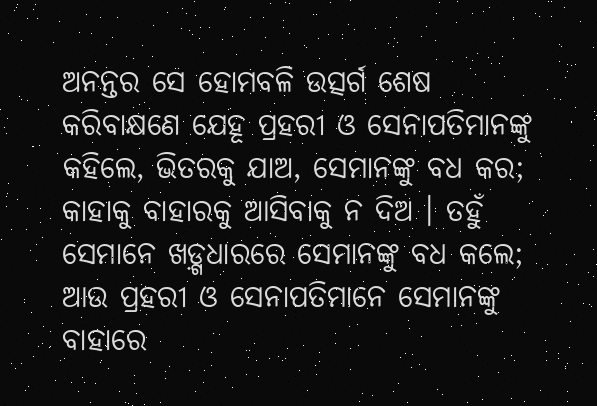ଅନନ୍ତର ସେ ହୋମବଳି ଉତ୍ସର୍ଗ ଶେଷ କରିବାକ୍ଷଣେ ଯେହୂ ପ୍ରହରୀ ଓ ସେନାପତିମାନଙ୍କୁ କହିଲେ, ଭିତରକୁ ଯାଅ, ସେମାନଙ୍କୁ ବଧ କର; କାହାକୁ ବାହାରକୁ ଆସିବାକୁ ନ ଦିଅ । ତହୁଁ ସେମାନେ ଖଡ଼୍ଗଧାରରେ ସେମାନଙ୍କୁ ବଧ କଲେ; ଆଉ ପ୍ରହରୀ ଓ ସେନାପତିମାନେ ସେମାନଙ୍କୁ ବାହାରେ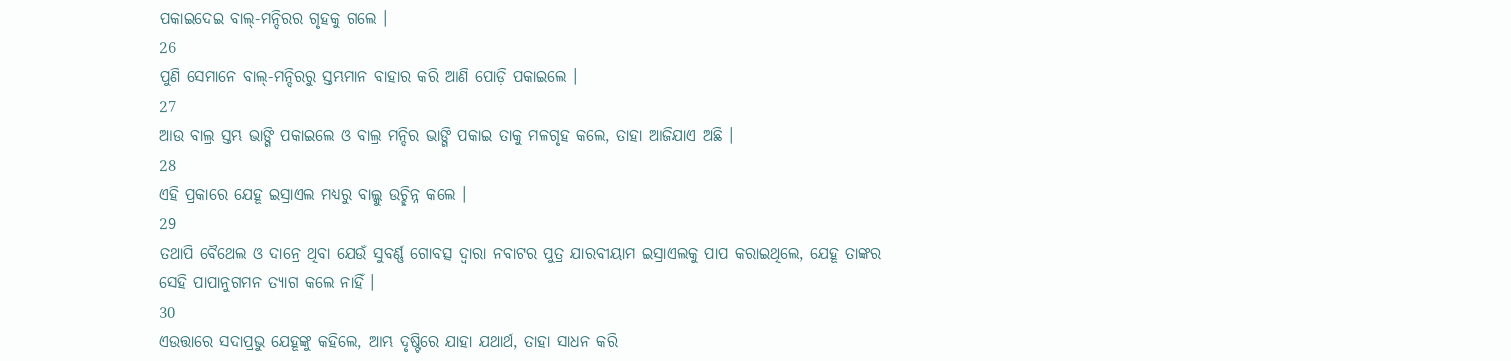ପକାଇଦେଇ ବାଲ୍-ମନ୍ଦିରର ଗୃହକୁ ଗଲେ ।
26
ପୁଣି ସେମାନେ ବାଲ୍-ମନ୍ଦିରରୁ ସ୍ତମ୍ଭମାନ ବାହାର କରି ଆଣି ପୋଡ଼ି ପକାଇଲେ ।
27
ଆଉ ବାଲ୍ର ସ୍ତମ୍ଭ ଭାଙ୍ଗି ପକାଇଲେ ଓ ବାଲ୍ର ମନ୍ଦିର ଭାଙ୍ଗି ପକାଇ ତାକୁ ମଳଗୃହ କଲେ, ତାହା ଆଜିଯାଏ ଅଛି ।
28
ଏହି ପ୍ରକାରେ ଯେହୂ ଇସ୍ରାଏଲ ମଧ୍ୟରୁ ବାଲ୍କୁ ଉଚ୍ଛିନ୍ନ କଲେ ।
29
ତଥାପି ବୈଥେଲ ଓ ଦାନ୍ରେ ଥିବା ଯେଉଁ ସୁବର୍ଣ୍ଣ ଗୋବତ୍ସ ଦ୍ଵାରା ନବାଟର ପୁତ୍ର ଯାରବୀୟାମ ଇସ୍ରାଏଲକୁ ପାପ କରାଇଥିଲେ, ଯେହୂ ତାଙ୍କର ସେହି ପାପାନୁଗମନ ତ୍ୟାଗ କଲେ ନାହିଁ ।
30
ଏଉତ୍ତାରେ ସଦାପ୍ରଭୁ ଯେହୂଙ୍କୁ କହିଲେ, ଆମ୍ଭ ଦୃଷ୍ଟିରେ ଯାହା ଯଥାର୍ଥ, ତାହା ସାଧନ କରି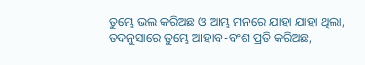ତୁମ୍ଭେ ଭଲ କରିଅଛ ଓ ଆମ୍ଭ ମନରେ ଯାହା ଯାହା ଥିଲା, ତଦନୁସାରେ ତୁମ୍ଭେ ଆହାବ-ବଂଶ ପ୍ରତି କରିଅଛ,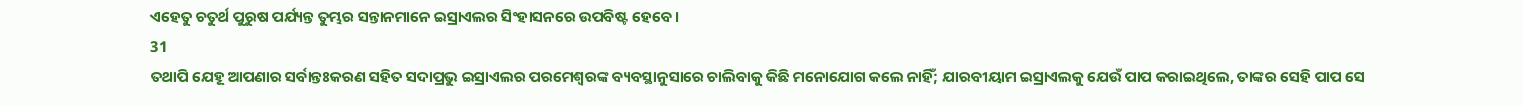ଏହେତୁ ଚତୁର୍ଥ ପୁରୁଷ ପର୍ଯ୍ୟନ୍ତ ତୁମ୍ଭର ସନ୍ତାନମାନେ ଇସ୍ରାଏଲର ସିଂହାସନରେ ଉପବିଷ୍ଟ ହେବେ ।
31
ତଥାପି ଯେହୂ ଆପଣାର ସର୍ବାନ୍ତଃକରଣ ସହିତ ସଦାପ୍ରଭୁ ଇସ୍ରାଏଲର ପରମେଶ୍ଵରଙ୍କ ବ୍ୟବସ୍ଥାନୁସାରେ ଚାଲିବାକୁ କିଛି ମନୋଯୋଗ କଲେ ନାହିଁ; ଯାରବୀୟାମ ଇସ୍ରାଏଲକୁ ଯେଉଁ ପାପ କରାଇଥିଲେ, ତାଙ୍କର ସେହି ପାପ ସେ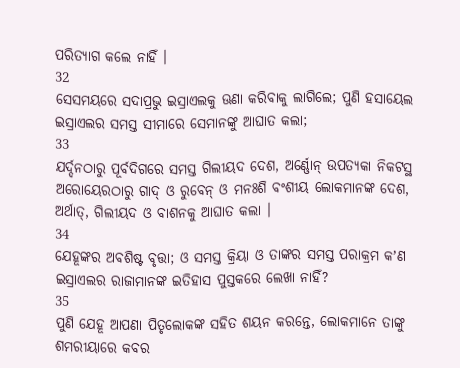ପରିତ୍ୟାଗ କଲେ ନାହିଁ ।
32
ସେସମୟରେ ସଦାପ୍ରଭୁ ଇସ୍ରାଏଲକୁ ଊଣା କରିବାକୁ ଲାଗିଲେ; ପୁଣି ହସାୟେଲ ଇସ୍ରାଏଲର ସମସ୍ତ ସୀମାରେ ସେମାନଙ୍କୁ ଆଘାତ କଲା;
33
ଯର୍ଦ୍ଦନଠାରୁ ପୂର୍ବଦିଗରେ ସମସ୍ତ ଗିଲୀୟଦ ଦେଶ, ଅର୍ଣ୍ଣୋନ୍ ଉପତ୍ୟକା ନିକଟସ୍ଥ ଅରୋୟେରଠାରୁ ଗାଦ୍ ଓ ରୁବେନ୍ ଓ ମନଃଶି ବଂଶୀୟ ଲୋକମାନଙ୍କ ଦେଶ, ଅର୍ଥାତ୍, ଗିଲୀୟଦ ଓ ବାଶନକୁ ଆଘାତ କଲା ।
34
ଯେହୂଙ୍କର ଅବଶିଷ୍ଟ ବୃତ୍ତା; ଓ ସମସ୍ତ କ୍ରିୟା ଓ ତାଙ୍କର ସମସ୍ତ ପରାକ୍ରମ କʼଣ ଇସ୍ରାଏଲର ରାଜାମାନଙ୍କ ଇତିହାସ ପୁସ୍ତକରେ ଲେଖା ନାହିଁ?
35
ପୁଣି ଯେହୂ ଆପଣା ପିତୃଲୋକଙ୍କ ସହିତ ଶୟନ କରନ୍ତେ, ଲୋକମାନେ ତାଙ୍କୁ ଶମରୀୟାରେ କବର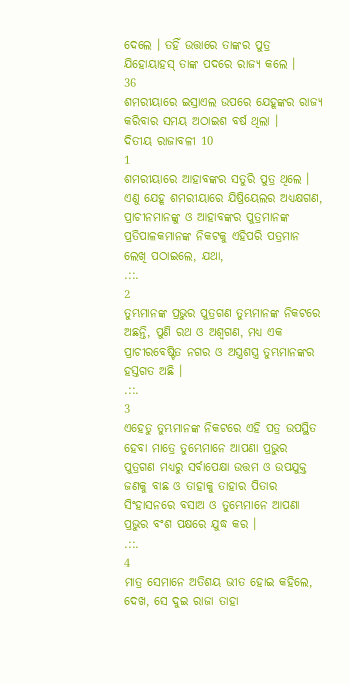ଦେଲେ । ତହିଁ ଉତ୍ତାରେ ତାଙ୍କର ପୁତ୍ର ଯିହୋୟାହସ୍ ତାଙ୍କ ପଦରେ ରାଜ୍ୟ କଲେ ।
36
ଶମରୀୟାରେ ଇସ୍ରାଏଲ ଉପରେ ଯେହୂଙ୍କର ରାଜ୍ୟ କରିବାର ସମୟ ଅଠାଇଶ ବର୍ଷ ଥିଲା ।
ଦିତୀୟ ରାଜାବଳୀ 10
1
ଶମରୀୟାରେ ଆହାବଙ୍କର ସତୁରି ପୁତ୍ର ଥିଲେ । ଏଣୁ ଯେହୂ ଶମରୀୟାରେ ଯିଷ୍ରିୟେଲର ଅଧ୍ୟକ୍ଷଗଣ, ପ୍ରାଚୀନମାନଙ୍କୁ ଓ ଆହାବଙ୍କର ପୁତ୍ରମାନଙ୍କ ପ୍ରତିପାଳକମାନଙ୍କ ନିକଟକୁ ଏହିପରି ପତ୍ରମାନ ଲେଖି ପଠାଇଲେ, ଯଥା,
.::.
2
ତୁମ୍ଭମାନଙ୍କ ପ୍ରଭୁର ପୁତ୍ରଗଣ ତୁମ୍ଭମାନଙ୍କ ନିକଟରେ ଅଛନ୍ତି, ପୁଣି ରଥ ଓ ଅଶ୍ଵଗଣ, ମଧ୍ୟ ଏକ ପ୍ରାଚୀରବେଷ୍ଟିତ ନଗର ଓ ଅସ୍ତ୍ରଶସ୍ତ୍ର ତୁମ୍ଭମାନଙ୍କର ହସ୍ତଗତ ଅଛି ।
.::.
3
ଏହେତୁ ତୁମ୍ଭମାନଙ୍କ ନିକଟରେ ଏହି ପତ୍ର ଉପସ୍ଥିତ ହେବା ମାତ୍ରେ ତୁମ୍ଭେମାନେ ଆପଣା ପ୍ରଭୁର ପୁତ୍ରଗଣ ମଧ୍ୟରୁ ସର୍ବାପେକ୍ଷା ଉତ୍ତମ ଓ ଉପଯୁକ୍ତ ଜଣକୁ ବାଛ ଓ ତାହାକୁ ତାହାର ପିତାର ସିଂହାସନରେ ବସାଅ ଓ ତୁମ୍ଭେମାନେ ଆପଣା ପ୍ରଭୁର ବଂଶ ପକ୍ଷରେ ଯୁଦ୍ଧ କର ।
.::.
4
ମାତ୍ର ସେମାନେ ଅତିଶୟ ଭୀତ ହୋଇ କହିଲେ, ଦେଖ, ସେ ଦୁଇ ରାଜା ତାହା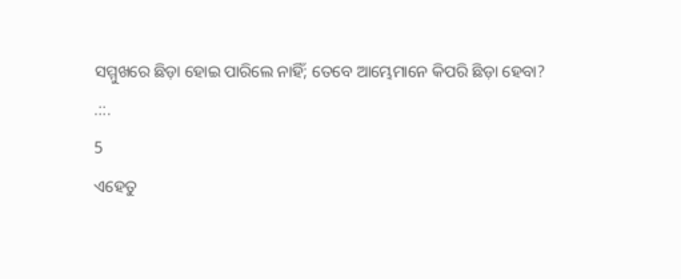ସମ୍ମୁଖରେ ଛିଡ଼ା ହୋଇ ପାରିଲେ ନାହିଁ; ତେବେ ଆମ୍ଭେମାନେ କିପରି ଛିଡ଼ା ହେବା?
.::.
5
ଏହେତୁ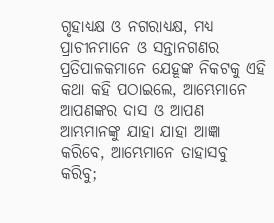ଗୃହାଧ୍ୟକ୍ଷ ଓ ନଗରାଧ୍ୟକ୍ଷ, ମଧ୍ୟ ପ୍ରାଚୀନମାନେ ଓ ସନ୍ତାନଗଣର ପ୍ରତିପାଳକମାନେ ଯେହୂଙ୍କ ନିକଟକୁ ଏହି କଥା କହି ପଠାଇଲେ, ଆମ୍ଭେମାନେ ଆପଣଙ୍କର ଦାସ ଓ ଆପଣ ଆମ୍ଭମାନଙ୍କୁ ଯାହା ଯାହା ଆଜ୍ଞା କରିବେ, ଆମ୍ଭେମାନେ ତାହାସବୁ କରିବୁ;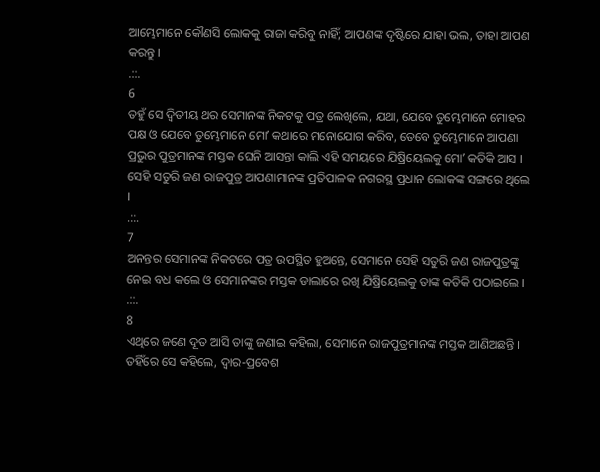ଆମ୍ଭେମାନେ କୌଣସି ଲୋକକୁ ରାଜା କରିବୁ ନାହିଁ; ଆପଣଙ୍କ ଦୃଷ୍ଟିରେ ଯାହା ଭଲ, ତାହା ଆପଣ କରନ୍ତୁ ।
.::.
6
ତହୁଁ ସେ ଦ୍ଵିତୀୟ ଥର ସେମାନଙ୍କ ନିକଟକୁ ପତ୍ର ଲେଖିଲେ, ଯଥା, ଯେବେ ତୁମ୍ଭେମାନେ ମୋହର ପକ୍ଷ ଓ ଯେବେ ତୁମ୍ଭେମାନେ ମୋʼ କଥାରେ ମନୋଯୋଗ କରିବ, ତେବେ ତୁମ୍ଭେମାନେ ଆପଣା ପ୍ରଭୁର ପୁତ୍ରମାନଙ୍କ ମସ୍ତକ ଘେନି ଆସନ୍ତା କାଲି ଏହି ସମୟରେ ଯିଷ୍ରିୟେଲକୁ ମୋʼ କତିକି ଆସ । ସେହି ସତୁରି ଜଣ ରାଜପୁତ୍ର ଆପଣାମାନଙ୍କ ପ୍ରତିପାଳକ ନଗରସ୍ଥ ପ୍ରଧାନ ଲୋକଙ୍କ ସଙ୍ଗରେ ଥିଲେ ।
.::.
7
ଅନନ୍ତର ସେମାନଙ୍କ ନିକଟରେ ପତ୍ର ଉପସ୍ଥିତ ହୁଅନ୍ତେ, ସେମାନେ ସେହି ସତୁରି ଜଣ ରାଜପୁତ୍ରଙ୍କୁ ନେଇ ବଧ କଲେ ଓ ସେମାନଙ୍କର ମସ୍ତକ ଡାଲାରେ ରଖି ଯିଷ୍ରିୟେଲକୁ ତାଙ୍କ କତିକି ପଠାଇଲେ ।
.::.
8
ଏଥିରେ ଜଣେ ଦୂତ ଆସି ତାଙ୍କୁ ଜଣାଇ କହିଲା, ସେମାନେ ରାଜପୁତ୍ରମାନଙ୍କ ମସ୍ତକ ଆଣିଅଛନ୍ତି । ତହିଁରେ ସେ କହିଲେ, ଦ୍ଵାର-ପ୍ରବେଶ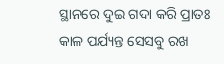ସ୍ଥାନରେ ଦୁଇ ଗଦା କରି ପ୍ରାତଃ କାଳ ପର୍ଯ୍ୟନ୍ତ ସେସବୁ ରଖ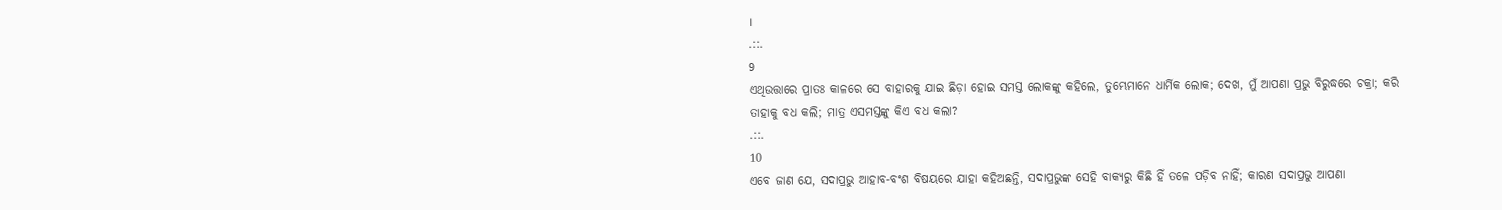।
.::.
9
ଏଥିଉତ୍ତାରେ ପ୍ରାତଃ କାଳରେ ସେ ବାହାରକୁ ଯାଇ ଛିଡ଼ା ହୋଇ ସମସ୍ତ ଲୋକଙ୍କୁ କହିଲେ, ତୁମ୍ଭେମାନେ ଧାର୍ମିକ ଲୋକ; ଦେଖ, ମୁଁ ଆପଣା ପ୍ରଭୁ ବିରୁଦ୍ଧରେ ଚକ୍ରା; କରି ତାହାକୁ ବଧ କଲି; ମାତ୍ର ଏସମସ୍ତଙ୍କୁ କିଏ ବଧ କଲା?
.::.
10
ଏବେ ଜାଣ ଯେ, ସଦାପ୍ରଭୁ ଆହାବ-ବଂଶ ବିଷୟରେ ଯାହା କହିଅଛନ୍ତି, ସଦାପ୍ରଭୁଙ୍କ ସେହି ବାକ୍ୟରୁ କିଛି ହିଁ ତଳେ ପଡ଼ିବ ନାହିଁ; କାରଣ ସଦାପ୍ରଭୁ ଆପଣା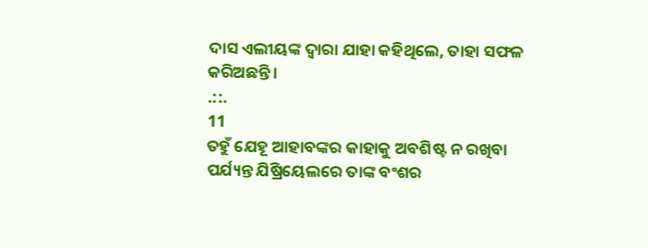ଦାସ ଏଲୀୟଙ୍କ ଦ୍ଵାରା ଯାହା କହିଥିଲେ, ତାହା ସଫଳ କରିଅଛନ୍ତି ।
.::.
11
ତହୁଁ ଯେହୂ ଆହାବଙ୍କର କାହାକୁ ଅବଶିଷ୍ଟ ନ ରଖିବା ପର୍ଯ୍ୟନ୍ତ ଯିଷ୍ରିୟେଲରେ ତାଙ୍କ ବଂଶର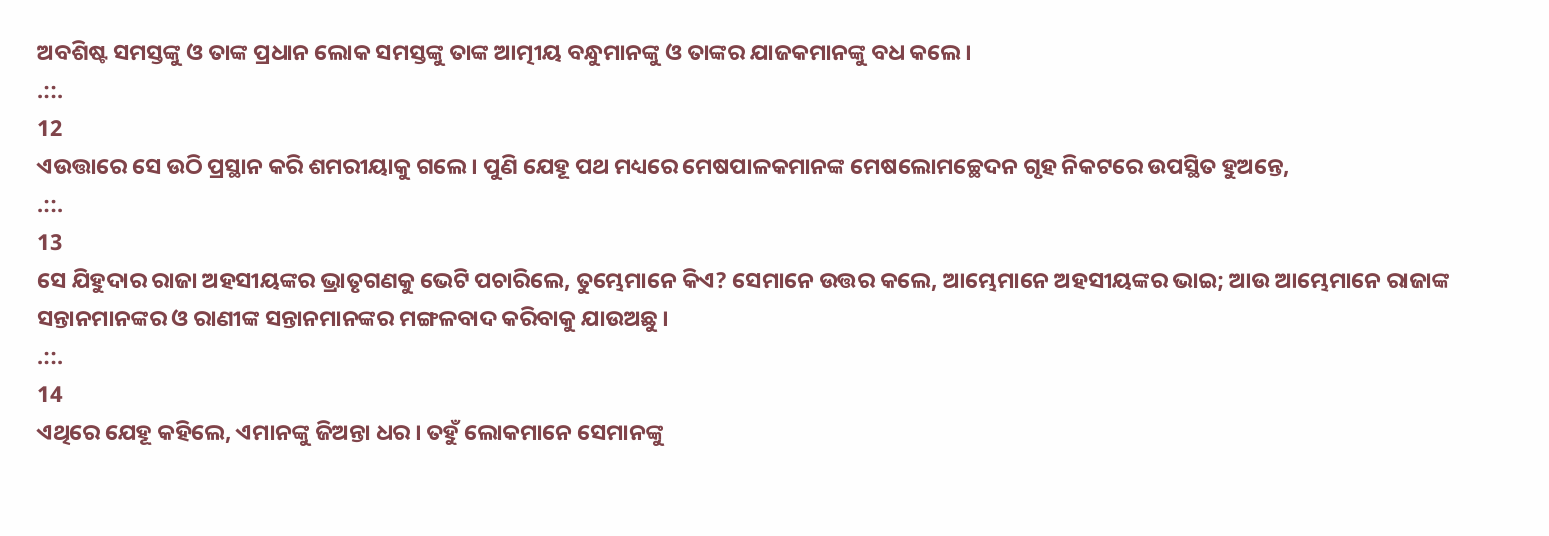ଅବଶିଷ୍ଟ ସମସ୍ତଙ୍କୁ ଓ ତାଙ୍କ ପ୍ରଧାନ ଲୋକ ସମସ୍ତଙ୍କୁ ତାଙ୍କ ଆତ୍ମୀୟ ବନ୍ଧୁମାନଙ୍କୁ ଓ ତାଙ୍କର ଯାଜକମାନଙ୍କୁ ବଧ କଲେ ।
.::.
12
ଏଉତ୍ତାରେ ସେ ଉଠି ପ୍ରସ୍ଥାନ କରି ଶମରୀୟାକୁ ଗଲେ । ପୁଣି ଯେହୂ ପଥ ମଧ୍ୟରେ ମେଷପାଳକମାନଙ୍କ ମେଷଲୋମଚ୍ଛେଦନ ଗୃହ ନିକଟରେ ଉପସ୍ଥିତ ହୁଅନ୍ତେ,
.::.
13
ସେ ଯିହୁଦାର ରାଜା ଅହସୀୟଙ୍କର ଭ୍ରାତୃଗଣକୁ ଭେଟି ପଚାରିଲେ, ତୁମ୍ଭେମାନେ କିଏ? ସେମାନେ ଉତ୍ତର କଲେ, ଆମ୍ଭେମାନେ ଅହସୀୟଙ୍କର ଭାଇ; ଆଉ ଆମ୍ଭେମାନେ ରାଜାଙ୍କ ସନ୍ତାନମାନଙ୍କର ଓ ରାଣୀଙ୍କ ସନ୍ତାନମାନଙ୍କର ମଙ୍ଗଳବାଦ କରିବାକୁ ଯାଉଅଛୁ ।
.::.
14
ଏଥିରେ ଯେହୂ କହିଲେ, ଏମାନଙ୍କୁ ଜିଅନ୍ତା ଧର । ତହୁଁ ଲୋକମାନେ ସେମାନଙ୍କୁ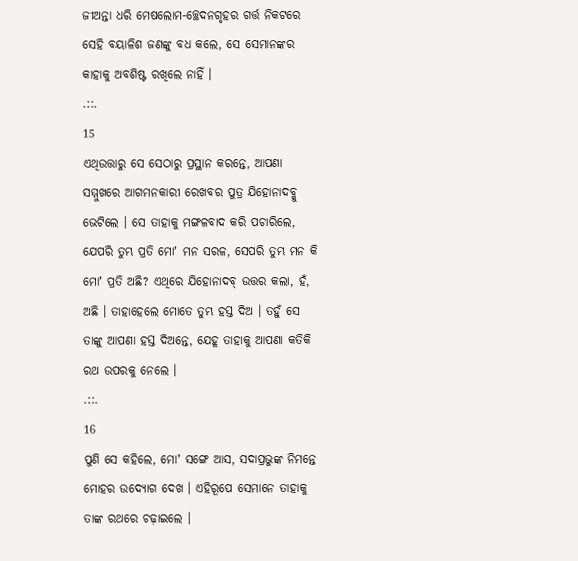ଜୀଅନ୍ତା ଧରି ମେଷଲୋମ-ଚ୍ଛେଦନଗୃହର ଗର୍ତ୍ତ ନିକଟରେ ସେହି ବୟାଳିଶ ଜଣଙ୍କୁ ବଧ କଲେ, ସେ ସେମାନଙ୍କର କାହାକୁ ଅବଶିଷ୍ଟ ରଖିଲେ ନାହିଁ ।
.::.
15
ଏଥିଉତ୍ତାରୁ ସେ ସେଠାରୁ ପ୍ରସ୍ଥାନ କରନ୍ତେ, ଆପଣା ସମ୍ମୁଖରେ ଆଗମନକାରୀ ରେଖବର ପୁତ୍ର ଯିହୋନାଦବ୍କୁ ଭେଟିଲେ । ସେ ତାହାକୁ ମଙ୍ଗଳବାଦ କରି ପଚାରିଲେ, ଯେପରି ତୁମ୍ଭ ପ୍ରତି ମୋʼ ମନ ସରଳ, ସେପରି ତୁମ୍ଭ ମନ କି ମୋʼ ପ୍ରତି ଅଛି? ଏଥିରେ ଯିହୋନାଦବ୍ ଉତ୍ତର କଲା, ହଁ, ଅଛି । ତାହାହେଲେ ମୋତେ ତୁମ୍ଭ ହସ୍ତ ଦିଅ । ତହୁଁ ସେ ତାଙ୍କୁ ଆପଣା ହସ୍ତ ଦିଅନ୍ତେ, ଯେହୂ ତାହାକୁ ଆପଣା କତିକି ରଥ ଉପରକୁ ନେଲେ ।
.::.
16
ପୁଣି ସେ କହିଲେ, ମୋʼ ସଙ୍ଗେ ଆସ, ସଦାପ୍ରଭୁଙ୍କ ନିମନ୍ତେ ମୋହର ଉଦ୍ଯୋଗ ଦେଖ । ଏହିରୂପେ ସେମାନେ ତାହାକୁ ତାଙ୍କ ରଥରେ ଚଢ଼ାଇଲେ ।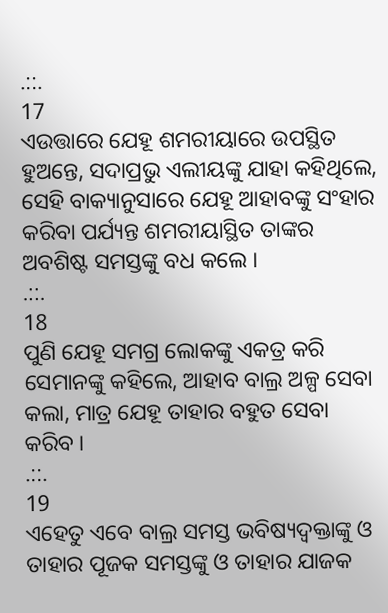.::.
17
ଏଉତ୍ତାରେ ଯେହୂ ଶମରୀୟାରେ ଉପସ୍ଥିତ ହୁଅନ୍ତେ, ସଦାପ୍ରଭୁ ଏଲୀୟଙ୍କୁ ଯାହା କହିଥିଲେ, ସେହି ବାକ୍ୟାନୁସାରେ ଯେହୂ ଆହାବଙ୍କୁ ସଂହାର କରିବା ପର୍ଯ୍ୟନ୍ତ ଶମରୀୟାସ୍ଥିତ ତାଙ୍କର ଅବଶିଷ୍ଟ ସମସ୍ତଙ୍କୁ ବଧ କଲେ ।
.::.
18
ପୁଣି ଯେହୂ ସମଗ୍ର ଲୋକଙ୍କୁ ଏକତ୍ର କରି ସେମାନଙ୍କୁ କହିଲେ, ଆହାବ ବାଲ୍ର ଅଳ୍ପ ସେବା କଲା, ମାତ୍ର ଯେହୂ ତାହାର ବହୁତ ସେବା କରିବ ।
.::.
19
ଏହେତୁ ଏବେ ବାଲ୍ର ସମସ୍ତ ଭବିଷ୍ୟଦ୍ବକ୍ତାଙ୍କୁ ଓ ତାହାର ପୂଜକ ସମସ୍ତଙ୍କୁ ଓ ତାହାର ଯାଜକ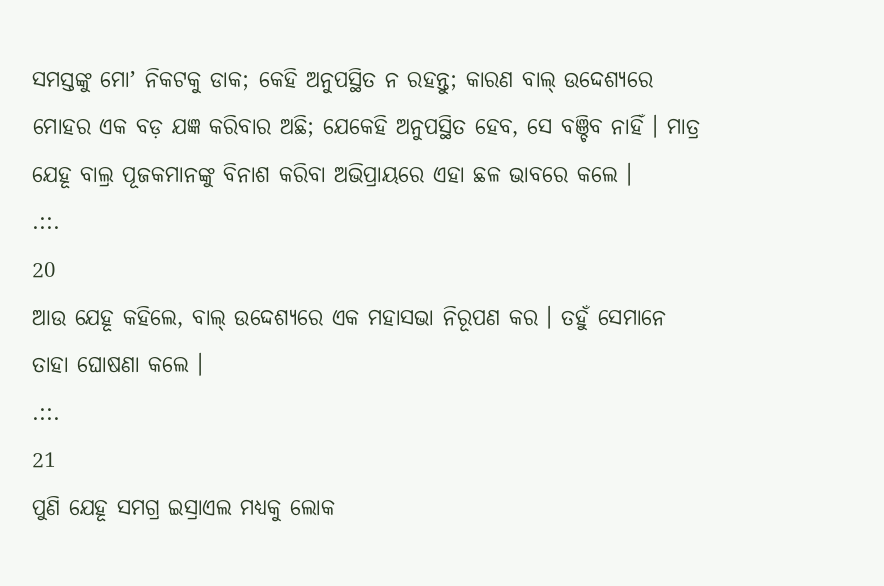ସମସ୍ତଙ୍କୁ ମୋʼ ନିକଟକୁ ଡାକ; କେହି ଅନୁପସ୍ଥିତ ନ ରହନ୍ତୁ; କାରଣ ବାଲ୍ ଉଦ୍ଦେଶ୍ୟରେ ମୋହର ଏକ ବଡ଼ ଯଜ୍ଞ କରିବାର ଅଛି; ଯେକେହି ଅନୁପସ୍ଥିତ ହେବ, ସେ ବଞ୍ଚିବ ନାହିଁ । ମାତ୍ର ଯେହୂ ବାଲ୍ର ପୂଜକମାନଙ୍କୁ ବିନାଶ କରିବା ଅଭିପ୍ରାୟରେ ଏହା ଛଳ ଭାବରେ କଲେ ।
.::.
20
ଆଉ ଯେହୂ କହିଲେ, ବାଲ୍ ଉଦ୍ଦେଶ୍ୟରେ ଏକ ମହାସଭା ନିରୂପଣ କର । ତହୁଁ ସେମାନେ ତାହା ଘୋଷଣା କଲେ ।
.::.
21
ପୁଣି ଯେହୂ ସମଗ୍ର ଇସ୍ରାଏଲ ମଧ୍ୟକୁ ଲୋକ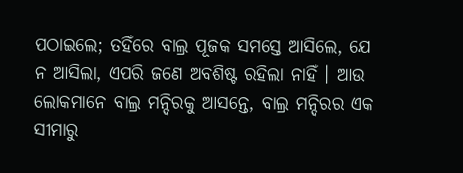ପଠାଇଲେ; ତହିଁରେ ବାଲ୍ର ପୂଜକ ସମସ୍ତେ ଆସିଲେ, ଯେ ନ ଆସିଲା, ଏପରି ଜଣେ ଅବଶିଷ୍ଟ ରହିଲା ନାହିଁ । ଆଉ ଲୋକମାନେ ବାଲ୍ର ମନ୍ଦିରକୁ ଆସନ୍ତେ, ବାଲ୍ର ମନ୍ଦିରର ଏକ ସୀମାରୁ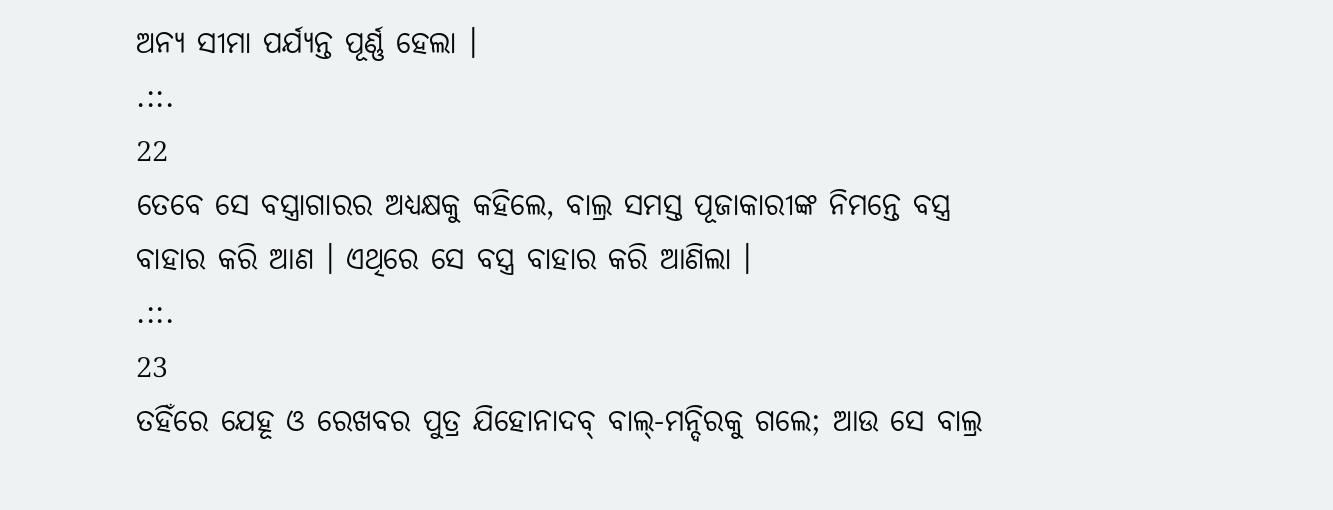ଅନ୍ୟ ସୀମା ପର୍ଯ୍ୟନ୍ତ ପୂର୍ଣ୍ଣ ହେଲା ।
.::.
22
ତେବେ ସେ ବସ୍ତ୍ରାଗାରର ଅଧ୍ୟକ୍ଷକୁ କହିଲେ, ବାଲ୍ର ସମସ୍ତ ପୂଜାକାରୀଙ୍କ ନିମନ୍ତେ ବସ୍ତ୍ର ବାହାର କରି ଆଣ । ଏଥିରେ ସେ ବସ୍ତ୍ର ବାହାର କରି ଆଣିଲା ।
.::.
23
ତହିଁରେ ଯେହୂ ଓ ରେଖବର ପୁତ୍ର ଯିହୋନାଦବ୍ ବାଲ୍-ମନ୍ଦିରକୁ ଗଲେ; ଆଉ ସେ ବାଲ୍ର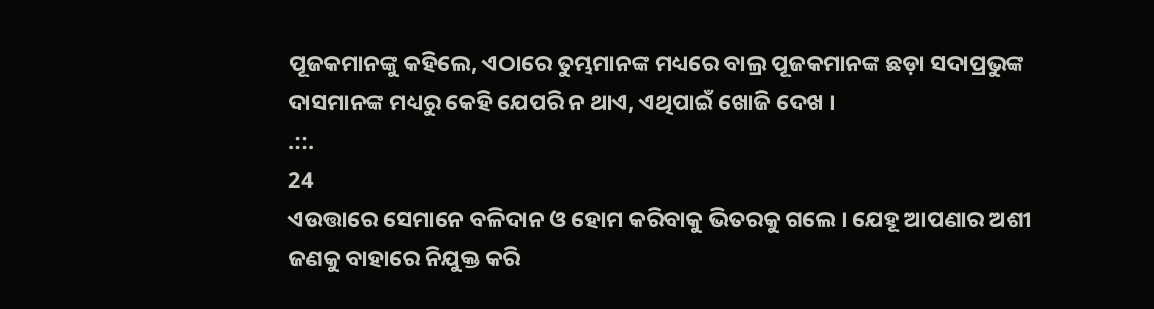ପୂଜକମାନଙ୍କୁ କହିଲେ, ଏଠାରେ ତୁମ୍ଭମାନଙ୍କ ମଧ୍ୟରେ ବାଲ୍ର ପୂଜକମାନଙ୍କ ଛଡ଼ା ସଦାପ୍ରଭୁଙ୍କ ଦାସମାନଙ୍କ ମଧ୍ୟରୁ କେହି ଯେପରି ନ ଥାଏ, ଏଥିପାଇଁ ଖୋଜି ଦେଖ ।
.::.
24
ଏଉତ୍ତାରେ ସେମାନେ ବଳିଦାନ ଓ ହୋମ କରିବାକୁ ଭିତରକୁ ଗଲେ । ଯେହୂ ଆପଣାର ଅଶୀ ଜଣକୁ ବାହାରେ ନିଯୁକ୍ତ କରି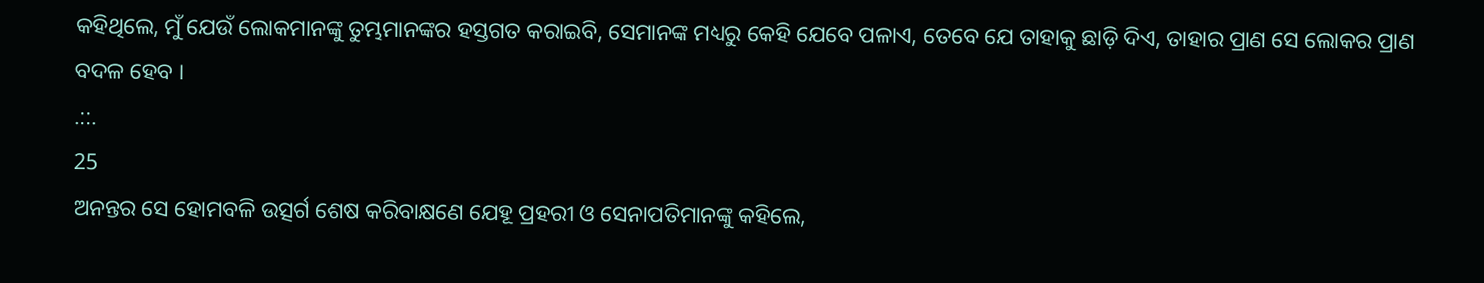କହିଥିଲେ, ମୁଁ ଯେଉଁ ଲୋକମାନଙ୍କୁ ତୁମ୍ଭମାନଙ୍କର ହସ୍ତଗତ କରାଇବି, ସେମାନଙ୍କ ମଧ୍ୟରୁ କେହି ଯେବେ ପଳାଏ, ତେବେ ଯେ ତାହାକୁ ଛାଡ଼ି ଦିଏ, ତାହାର ପ୍ରାଣ ସେ ଲୋକର ପ୍ରାଣ ବଦଳ ହେବ ।
.::.
25
ଅନନ୍ତର ସେ ହୋମବଳି ଉତ୍ସର୍ଗ ଶେଷ କରିବାକ୍ଷଣେ ଯେହୂ ପ୍ରହରୀ ଓ ସେନାପତିମାନଙ୍କୁ କହିଲେ,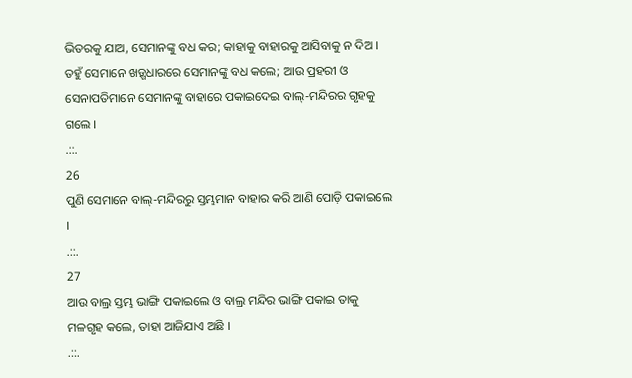ଭିତରକୁ ଯାଅ, ସେମାନଙ୍କୁ ବଧ କର; କାହାକୁ ବାହାରକୁ ଆସିବାକୁ ନ ଦିଅ । ତହୁଁ ସେମାନେ ଖଡ଼୍ଗଧାରରେ ସେମାନଙ୍କୁ ବଧ କଲେ; ଆଉ ପ୍ରହରୀ ଓ ସେନାପତିମାନେ ସେମାନଙ୍କୁ ବାହାରେ ପକାଇଦେଇ ବାଲ୍-ମନ୍ଦିରର ଗୃହକୁ ଗଲେ ।
.::.
26
ପୁଣି ସେମାନେ ବାଲ୍-ମନ୍ଦିରରୁ ସ୍ତମ୍ଭମାନ ବାହାର କରି ଆଣି ପୋଡ଼ି ପକାଇଲେ ।
.::.
27
ଆଉ ବାଲ୍ର ସ୍ତମ୍ଭ ଭାଙ୍ଗି ପକାଇଲେ ଓ ବାଲ୍ର ମନ୍ଦିର ଭାଙ୍ଗି ପକାଇ ତାକୁ ମଳଗୃହ କଲେ, ତାହା ଆଜିଯାଏ ଅଛି ।
.::.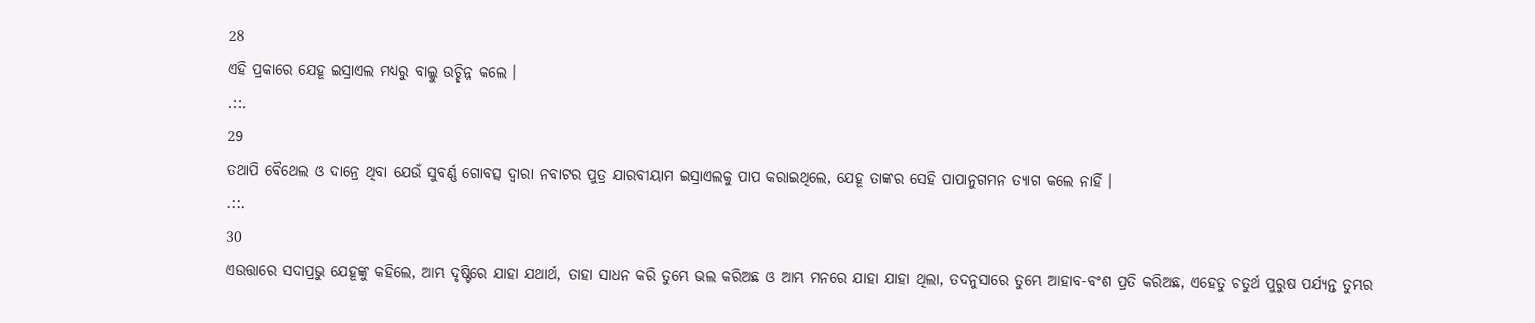28
ଏହି ପ୍ରକାରେ ଯେହୂ ଇସ୍ରାଏଲ ମଧ୍ୟରୁ ବାଲ୍କୁ ଉଚ୍ଛିନ୍ନ କଲେ ।
.::.
29
ତଥାପି ବୈଥେଲ ଓ ଦାନ୍ରେ ଥିବା ଯେଉଁ ସୁବର୍ଣ୍ଣ ଗୋବତ୍ସ ଦ୍ଵାରା ନବାଟର ପୁତ୍ର ଯାରବୀୟାମ ଇସ୍ରାଏଲକୁ ପାପ କରାଇଥିଲେ, ଯେହୂ ତାଙ୍କର ସେହି ପାପାନୁଗମନ ତ୍ୟାଗ କଲେ ନାହିଁ ।
.::.
30
ଏଉତ୍ତାରେ ସଦାପ୍ରଭୁ ଯେହୂଙ୍କୁ କହିଲେ, ଆମ୍ଭ ଦୃଷ୍ଟିରେ ଯାହା ଯଥାର୍ଥ, ତାହା ସାଧନ କରି ତୁମ୍ଭେ ଭଲ କରିଅଛ ଓ ଆମ୍ଭ ମନରେ ଯାହା ଯାହା ଥିଲା, ତଦନୁସାରେ ତୁମ୍ଭେ ଆହାବ-ବଂଶ ପ୍ରତି କରିଅଛ, ଏହେତୁ ଚତୁର୍ଥ ପୁରୁଷ ପର୍ଯ୍ୟନ୍ତ ତୁମ୍ଭର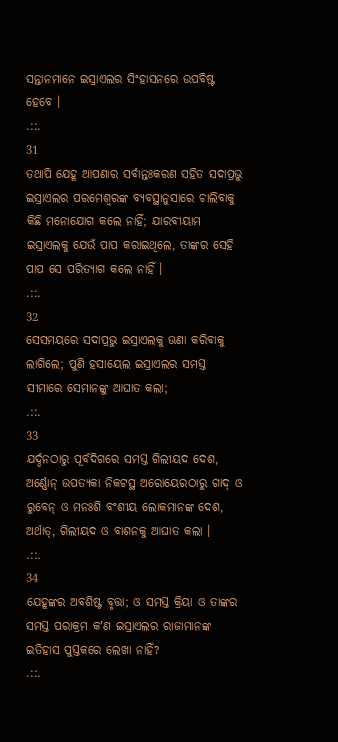ସନ୍ତାନମାନେ ଇସ୍ରାଏଲର ସିଂହାସନରେ ଉପବିଷ୍ଟ ହେବେ ।
.::.
31
ତଥାପି ଯେହୂ ଆପଣାର ସର୍ବାନ୍ତଃକରଣ ସହିତ ସଦାପ୍ରଭୁ ଇସ୍ରାଏଲର ପରମେଶ୍ଵରଙ୍କ ବ୍ୟବସ୍ଥାନୁସାରେ ଚାଲିବାକୁ କିଛି ମନୋଯୋଗ କଲେ ନାହିଁ; ଯାରବୀୟାମ ଇସ୍ରାଏଲକୁ ଯେଉଁ ପାପ କରାଇଥିଲେ, ତାଙ୍କର ସେହି ପାପ ସେ ପରିତ୍ୟାଗ କଲେ ନାହିଁ ।
.::.
32
ସେସମୟରେ ସଦାପ୍ରଭୁ ଇସ୍ରାଏଲକୁ ଊଣା କରିବାକୁ ଲାଗିଲେ; ପୁଣି ହସାୟେଲ ଇସ୍ରାଏଲର ସମସ୍ତ ସୀମାରେ ସେମାନଙ୍କୁ ଆଘାତ କଲା;
.::.
33
ଯର୍ଦ୍ଦନଠାରୁ ପୂର୍ବଦିଗରେ ସମସ୍ତ ଗିଲୀୟଦ ଦେଶ, ଅର୍ଣ୍ଣୋନ୍ ଉପତ୍ୟକା ନିକଟସ୍ଥ ଅରୋୟେରଠାରୁ ଗାଦ୍ ଓ ରୁବେନ୍ ଓ ମନଃଶି ବଂଶୀୟ ଲୋକମାନଙ୍କ ଦେଶ, ଅର୍ଥାତ୍, ଗିଲୀୟଦ ଓ ବାଶନକୁ ଆଘାତ କଲା ।
.::.
34
ଯେହୂଙ୍କର ଅବଶିଷ୍ଟ ବୃତ୍ତା; ଓ ସମସ୍ତ କ୍ରିୟା ଓ ତାଙ୍କର ସମସ୍ତ ପରାକ୍ରମ କʼଣ ଇସ୍ରାଏଲର ରାଜାମାନଙ୍କ ଇତିହାସ ପୁସ୍ତକରେ ଲେଖା ନାହିଁ?
.::.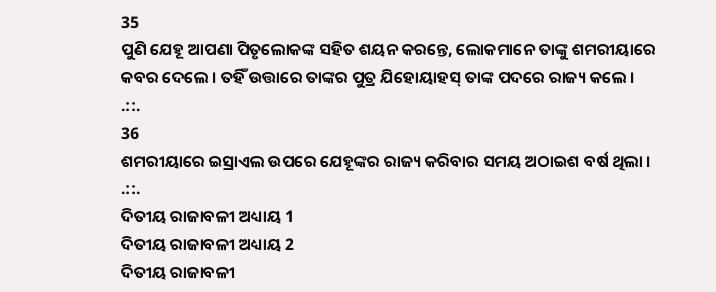35
ପୁଣି ଯେହୂ ଆପଣା ପିତୃଲୋକଙ୍କ ସହିତ ଶୟନ କରନ୍ତେ, ଲୋକମାନେ ତାଙ୍କୁ ଶମରୀୟାରେ କବର ଦେଲେ । ତହିଁ ଉତ୍ତାରେ ତାଙ୍କର ପୁତ୍ର ଯିହୋୟାହସ୍ ତାଙ୍କ ପଦରେ ରାଜ୍ୟ କଲେ ।
.::.
36
ଶମରୀୟାରେ ଇସ୍ରାଏଲ ଉପରେ ଯେହୂଙ୍କର ରାଜ୍ୟ କରିବାର ସମୟ ଅଠାଇଶ ବର୍ଷ ଥିଲା ।
.::.
ଦିତୀୟ ରାଜାବଳୀ ଅଧ୍ୟାୟ 1
ଦିତୀୟ ରାଜାବଳୀ ଅଧ୍ୟାୟ 2
ଦିତୀୟ ରାଜାବଳୀ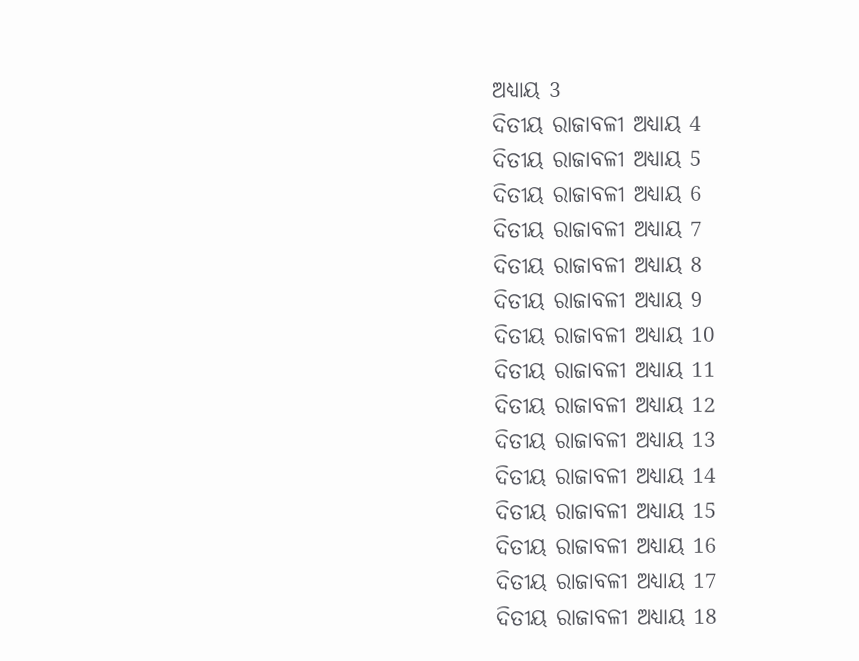ଅଧ୍ୟାୟ 3
ଦିତୀୟ ରାଜାବଳୀ ଅଧ୍ୟାୟ 4
ଦିତୀୟ ରାଜାବଳୀ ଅଧ୍ୟାୟ 5
ଦିତୀୟ ରାଜାବଳୀ ଅଧ୍ୟାୟ 6
ଦିତୀୟ ରାଜାବଳୀ ଅଧ୍ୟାୟ 7
ଦିତୀୟ ରାଜାବଳୀ ଅଧ୍ୟାୟ 8
ଦିତୀୟ ରାଜାବଳୀ ଅଧ୍ୟାୟ 9
ଦିତୀୟ ରାଜାବଳୀ ଅଧ୍ୟାୟ 10
ଦିତୀୟ ରାଜାବଳୀ ଅଧ୍ୟାୟ 11
ଦିତୀୟ ରାଜାବଳୀ ଅଧ୍ୟାୟ 12
ଦିତୀୟ ରାଜାବଳୀ ଅଧ୍ୟାୟ 13
ଦିତୀୟ ରାଜାବଳୀ ଅଧ୍ୟାୟ 14
ଦିତୀୟ ରାଜାବଳୀ ଅଧ୍ୟାୟ 15
ଦିତୀୟ ରାଜାବଳୀ ଅଧ୍ୟାୟ 16
ଦିତୀୟ ରାଜାବଳୀ ଅଧ୍ୟାୟ 17
ଦିତୀୟ ରାଜାବଳୀ ଅଧ୍ୟାୟ 18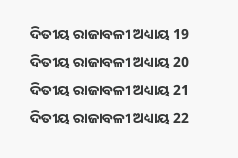ଦିତୀୟ ରାଜାବଳୀ ଅଧ୍ୟାୟ 19
ଦିତୀୟ ରାଜାବଳୀ ଅଧ୍ୟାୟ 20
ଦିତୀୟ ରାଜାବଳୀ ଅଧ୍ୟାୟ 21
ଦିତୀୟ ରାଜାବଳୀ ଅଧ୍ୟାୟ 22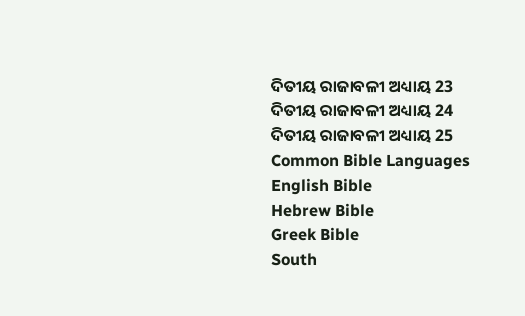ଦିତୀୟ ରାଜାବଳୀ ଅଧ୍ୟାୟ 23
ଦିତୀୟ ରାଜାବଳୀ ଅଧ୍ୟାୟ 24
ଦିତୀୟ ରାଜାବଳୀ ଅଧ୍ୟାୟ 25
Common Bible Languages
English Bible
Hebrew Bible
Greek Bible
South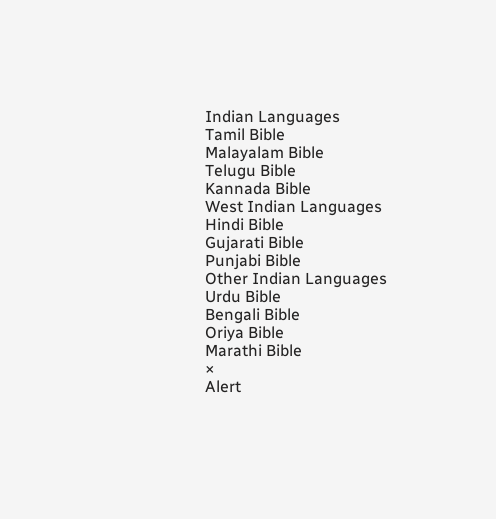Indian Languages
Tamil Bible
Malayalam Bible
Telugu Bible
Kannada Bible
West Indian Languages
Hindi Bible
Gujarati Bible
Punjabi Bible
Other Indian Languages
Urdu Bible
Bengali Bible
Oriya Bible
Marathi Bible
×
Alert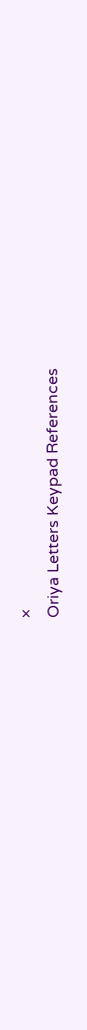×
Oriya Letters Keypad References